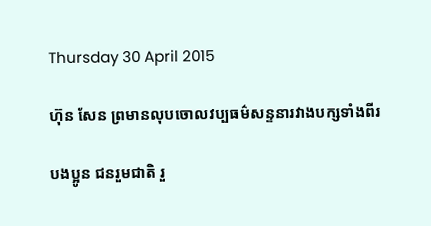Thursday 30 April 2015

ហ៊ុន សែន ព្រមានលុបចោលវប្បធម៌សន្ទនារវាងបក្សទាំងពីរ

បងប្អូន ជនរួមជាតិ រួ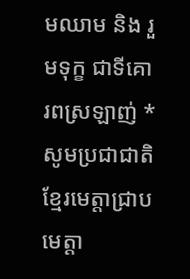មឈាម និង រួមទុក្ខ ជាទីគោរពស្រឡាញ់ * សូមប្រជាជាតិខ្មែរមេត្តាជ្រាប មេត្ដា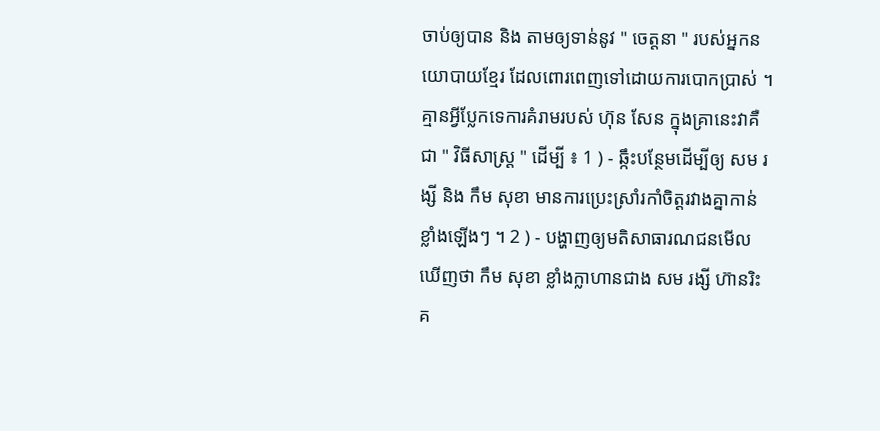ចាប់ឲ្យបាន និង តាមឲ្យទាន់នូវ " ចេត្ដនា " របស់អ្នកនយោបាយខ្មែរ ដែលពោរពេញទៅដោយការបោកប្រាស់ ។ គ្មានអ្វីប្លែកទេការគំរាមរបស់ ហ៊ុន សែន ក្នុងគ្រានេះវាគឺជា " វិធីសាស្ត្រ " ដើម្បី ៖ 1 ) - ឆ្កឹះបន្ថែមដើម្បីឲ្យ សម រង្សី និង កឹម សុខា មានការប្រេះស្រាំរកាំចិត្ដរវាងគ្នាកាន់ខ្លាំងឡើងៗ ។ 2 ) - បង្ហាញឲ្យមតិសាធារណជនមើលឃើញថា កឹម សុខា ខ្លាំងក្លាហានជាង សម រង្សី ហ៊ានរិះគ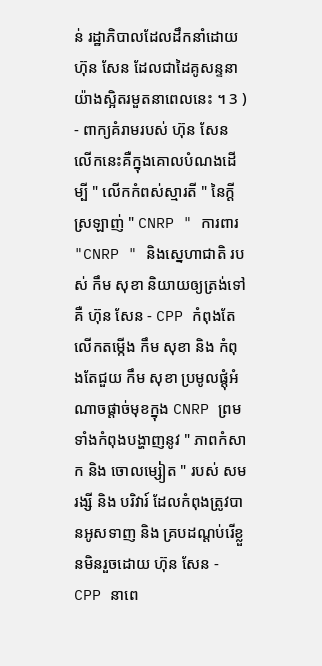ន់ រដ្ឋាភិបាលដែលដឹកនាំដោយ ហ៊ុន សែន ដែលជាដៃគូសន្ទនាយ៉ាងស្អិតរមួតនាពេលនេះ ។ 3 ) - ពាក្យគំរាមរបស់ ហ៊ុន សែន លើកនេះគឺក្នុងគោលបំណងដើម្បី " លើកកំពស់ស្មារតី " នៃក្ដីស្រឡាញ់ " CNRP " ការពារ "CNRP " និងស្នេហាជាតិ របស់ កឹម សុខា និយាយឲ្យត្រង់ទៅគឺ ហ៊ុន សែន - CPP កំពុងតែលើកតម្កើង កឹម សុខា និង កំពុងតែជួយ កឹម សុខា ប្រមូលផ្តុំអំណាចផ្តាច់មុខក្នុង CNRP ព្រមទាំងកំពុងបង្ហាញនូវ " ភាពកំសាក និង ចោលម្សៀត " របស់ សម រង្សី និង បរិវារ៍ ដែលកំពុងត្រូវបានអូសទាញ និង គ្របដណ្ដប់រើខ្លួនមិនរួចដោយ ហ៊ុន សែន - CPP នាពេ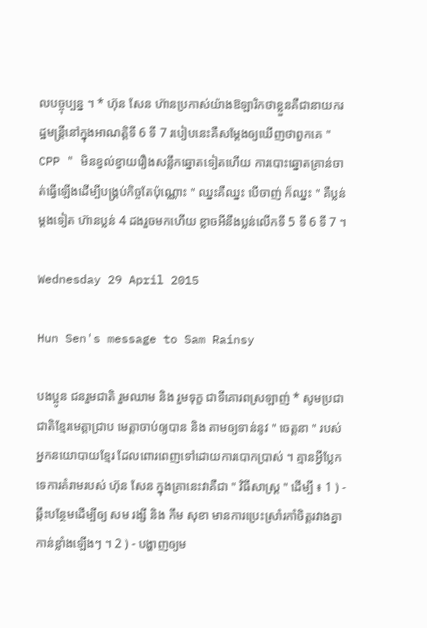លបច្ចុប្បន្ន ។ * ហ៊ុន សែន ហ៊ានប្រកាស់យ៉ាងឱឡារិកថាខ្លួនគឺជានាយករដ្ឋមន្ត្រីនៅក្នុងអាណត្ដិទី 6 ទី 7 របៀបនេះគឺសម្តែងឲ្យឃើញថាពួកគេ " CPP " មិនខ្វល់ខ្វាយរឿងសន្លឹកឆ្នោតទៀតហើយ ការបោះឆ្នោតគ្រាន់ចាត់ធ្វើឡើងដើម្បីបង្គ្រប់កិច្ចតែប៉ុណ្ណោះ " ឈ្នះគឺឈ្នះ បើចាញ់ ក៏ឈ្នះ " គឺប្លន់ម្តងទៀត ហ៊ានប្លន់ 4 ដងរួចមកហើយ ខ្លាចអីនឹងប្លន់លើកទី 5 ទី 6 ទី 7 ។

Wednesday 29 April 2015

Hun Sen's message to Sam Rainsy

បងប្អូន ជនរួមជាតិ រួមឈាម និង រួមទុក្ខ ជាទីគោរពស្រឡាញ់ * សូមប្រជាជាតិខ្មែរមេត្តាជ្រាប មេត្ដាចាប់ឲ្យបាន និង តាមឲ្យទាន់នូវ " ចេត្ដនា " របស់អ្នកនយោបាយខ្មែរ ដែលពោរពេញទៅដោយការបោកប្រាស់ ។ គ្មានអ្វីប្លែកទេការគំរាមរបស់ ហ៊ុន សែន ក្នុងគ្រានេះវាគឺជា " វិធីសាស្ត្រ " ដើម្បី ៖ 1 ) - ឆ្កឹះបន្ថែមដើម្បីឲ្យ សម រង្សី និង កឹម សុខា មានការប្រេះស្រាំរកាំចិត្ដរវាងគ្នាកាន់ខ្លាំងឡើងៗ ។ 2 ) - បង្ហាញឲ្យម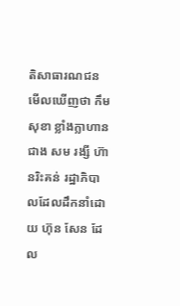តិសាធារណជនមើលឃើញថា កឹម សុខា ខ្លាំងក្លាហានជាង សម រង្សី ហ៊ានរិះគន់ រដ្ឋាភិបាលដែលដឹកនាំដោយ ហ៊ុន សែន ដែល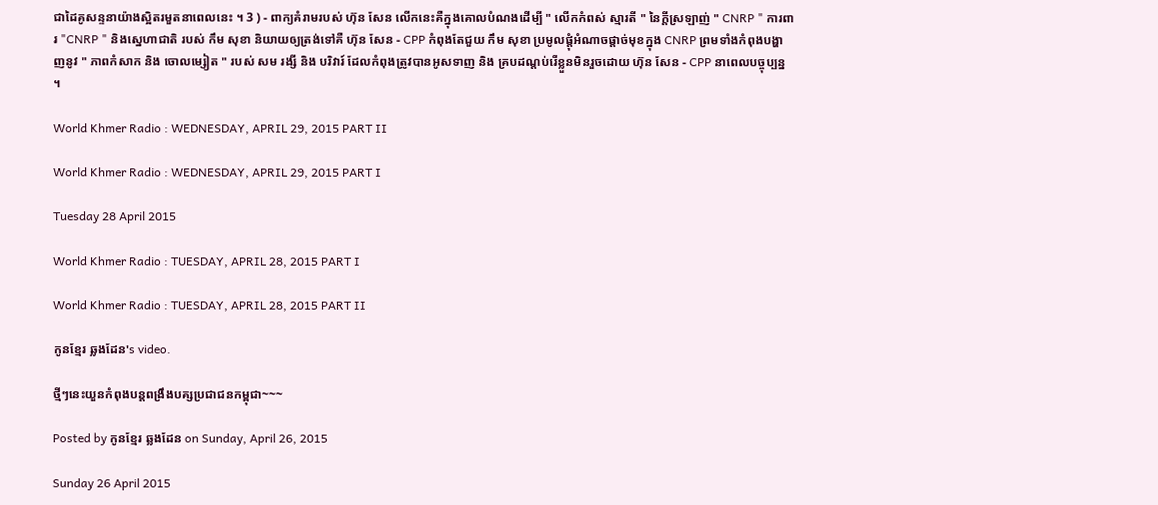ជាដៃគូសន្ទនាយ៉ាងស្អិតរមួតនាពេលនេះ ។ 3 ) - ពាក្យគំរាមរបស់ ហ៊ុន សែន លើកនេះគឺក្នុងគោលបំណងដើម្បី " លើកកំពស់ ស្មារតី " នៃក្ដីស្រឡាញ់ " CNRP " ការពារ "CNRP " និងស្នេហាជាតិ របស់ កឹម សុខា និយាយឲ្យត្រង់ទៅគឺ ហ៊ុន សែន - CPP កំពុងតែជួយ កឹម សុខា ប្រមូលផ្តុំអំណាចផ្តាច់មុខក្នុង CNRP ព្រមទាំងកំពុងបង្ហាញនូវ " ភាពកំសាក និង ចោលម្សៀត " របស់ សម រង្សី និង បរិវារ៍ ដែលកំពុងត្រូវបានអូសទាញ និង គ្របដណ្ដប់រើខ្លួនមិនរួចដោយ ហ៊ុន សែន - CPP នាពេលបច្ចុប្បន្ន ។

World Khmer Radio : WEDNESDAY, APRIL 29, 2015 PART II

World Khmer Radio : WEDNESDAY, APRIL 29, 2015 PART I

Tuesday 28 April 2015

World Khmer Radio : TUESDAY, APRIL 28, 2015 PART I

World Khmer Radio : TUESDAY, APRIL 28, 2015 PART II

កូនខ្មែរ ឆ្លងដែន's video.

ថ្មីៗនេះយួនកំពុងបន្តពង្រឹងបគ្សប្រជាជនកម្ពុជា~~~

Posted by កូនខ្មែរ ឆ្លងដែន on Sunday, April 26, 2015

Sunday 26 April 2015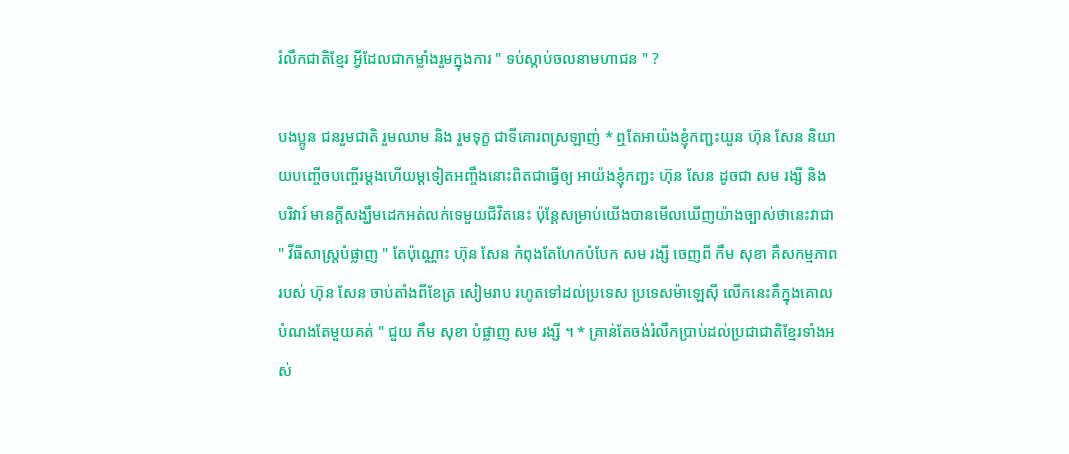រំលឹកជាតិខ្មែរ អ្វីដែលជាកម្លាំងរួមក្នុងការ " ទប់ស្កាប់ចលនាមហាជន " ?

បងប្អូន ជនរួមជាតិ រួមឈាម និង រួមទុក្ខ ជាទីគោរពស្រឡាញ់ * ឮតែអាយ៉ងខ្ញុំកញ្ជះយួន ហ៊ុន សែន និយាយបញ្ចើចបញ្ចើរម្តងហើយម្តទៀតអញ្ចឹងនោះពិតជាធ្វើឲ្យ អាយ៉ងខ្ញុំកញ្ជះ ហ៊ុន សែន ដូចជា សម រង្សី និង បរិវារ៍ មានក្ដីសង្ឃឹមដេកអត់លក់ទេមួយជីវិតនេះ ប៉ុន្តែសម្រាប់យើងបានមើលឃើញយ៉ាងច្បាស់ថានេះវាជា " វីធីសាស្ត្របំផ្លាញ " តែប៉ុណ្ណោះ ហ៊ុន សែន កំពុងតែហែកបំបែក សម រង្សី ចេញពី កឹម សុខា គឺសកម្មភាពរបស់ ហ៊ុន សែន ចាប់តាំងពីខែត្រ សៀមរាប រហូតទៅដល់ប្រទេស ប្រទេសម៉ាឡេស៊ី លើកនេះគឺក្នុងគោលបំណងតែមួយគត់ " ជួយ កឹម សុខា បំផ្លាញ សម រង្សី ។ * គ្រាន់តែចង់រំលឹកប្រាប់ដល់ប្រជាជាតិខ្មែរទាំងអស់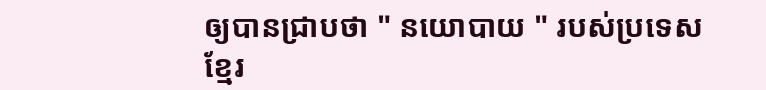ឲ្យបានជ្រាបថា " នយោបាយ " របស់ប្រទេសខ្មែរ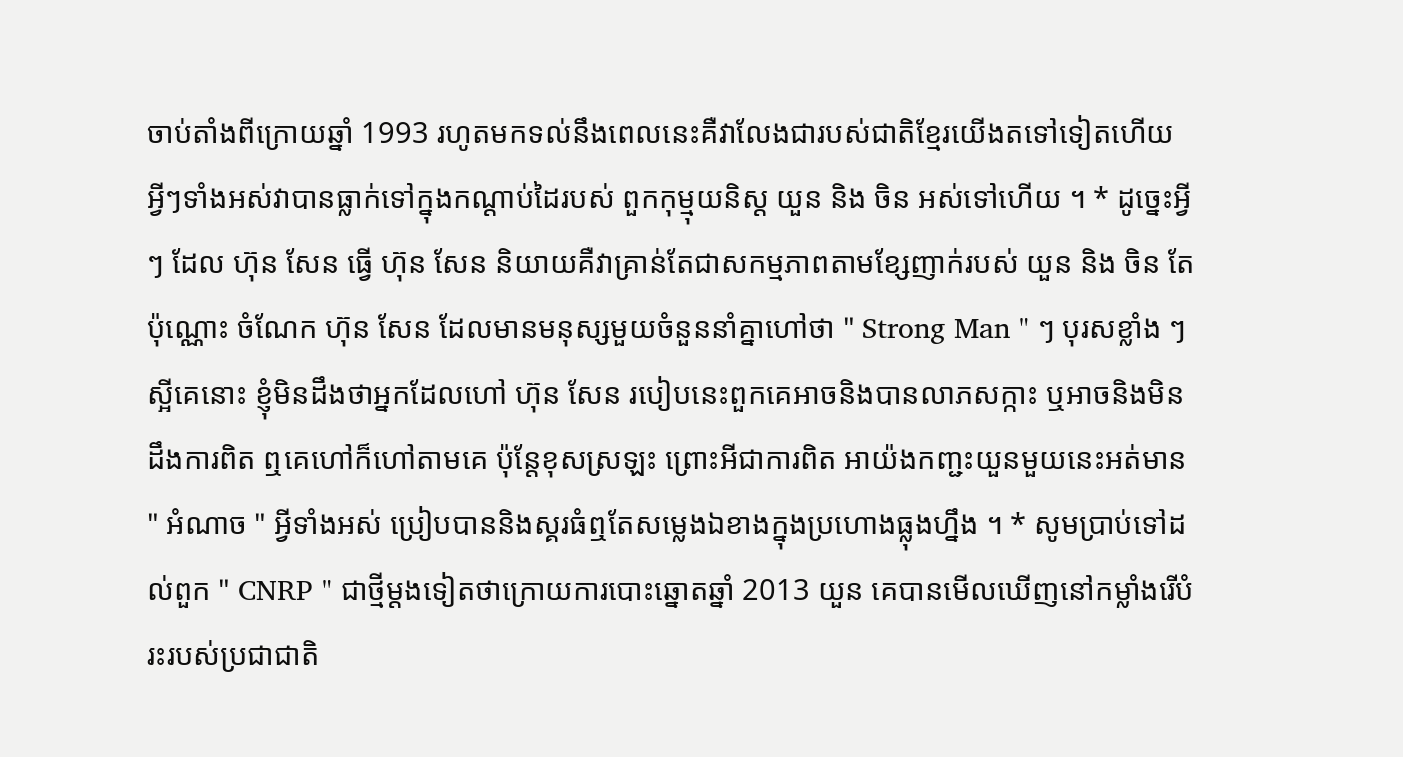ចាប់តាំងពីក្រោយឆ្នាំ 1993 រហូតមកទល់នឹងពេលនេះគឺវាលែងជារបស់ជាតិខ្មែរយើងតទៅទៀតហើយ អ្វីៗទាំងអស់វាបានធ្លាក់ទៅក្នុងកណ្ដាប់ដៃរបស់ ពួកកុម្មុយនិស្ដ យួន និង ចិន អស់ទៅហើយ ។ * ដូច្នេះអ្វី ៗ ដែល ហ៊ុន សែន ធ្វើ ហ៊ុន សែន និយាយគឺវាគ្រាន់តែជាសកម្មភាពតាមខ្សែញាក់របស់ យួន និង ចិន តែប៉ុណ្ណោះ ចំណែក ហ៊ុន សែន ដែលមានមនុស្សមួយចំនួននាំគ្នាហៅថា " Strong Man " ៗ បុរសខ្លាំង ៗស្អីគេនោះ ខ្ញុំមិនដឹងថាអ្នកដែលហៅ ហ៊ុន សែន របៀបនេះពួកគេអាចនិងបានលាភសក្កាះ ឬអាចនិងមិនដឹងការពិត ឮគេហៅក៏ហៅតាមគេ ប៉ុន្តែខុសស្រឡះ ព្រោះអីជាការពិត អាយ៉ងកញ្ជះយួនមួយនេះអត់មាន " អំណាច " អ្វីទាំងអស់ ប្រៀបបាននិងស្គរធំឮតែសម្លេងឯខាងក្នុងប្រហោងធ្លុងហ្នឹង ។ * សូមប្រាប់ទៅដល់ពួក " CNRP " ជាថ្មីម្តងទៀតថាក្រោយការបោះឆ្នោតឆ្នាំ 2013 យួន គេបានមើលឃើញនៅកម្លាំងរើបំរះរបស់ប្រជាជាតិ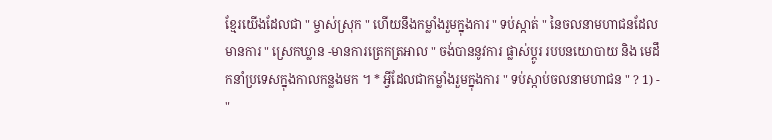ខ្មែរយើងដែលជា " ម្ចាស់ស្រុក " ហើយនឹងកម្លាំងរួមក្នុងការ " ទប់ស្កាត់ " នៃចលនាមហាជនដែលមានការ " ស្រេកឃ្លាន -មានការត្រេកត្រអាល " ចង់បាននូវការ ផ្លាស់ប្តូរ របបនយោបាយ និង មេដឹកនាំប្រទេសក្នុងកាលកន្លងមក ។ * អ្វីដែលជាកម្លាំងរួមក្នុងការ " ទប់ស្កាប់ចលនាមហាជន " ? 1) - "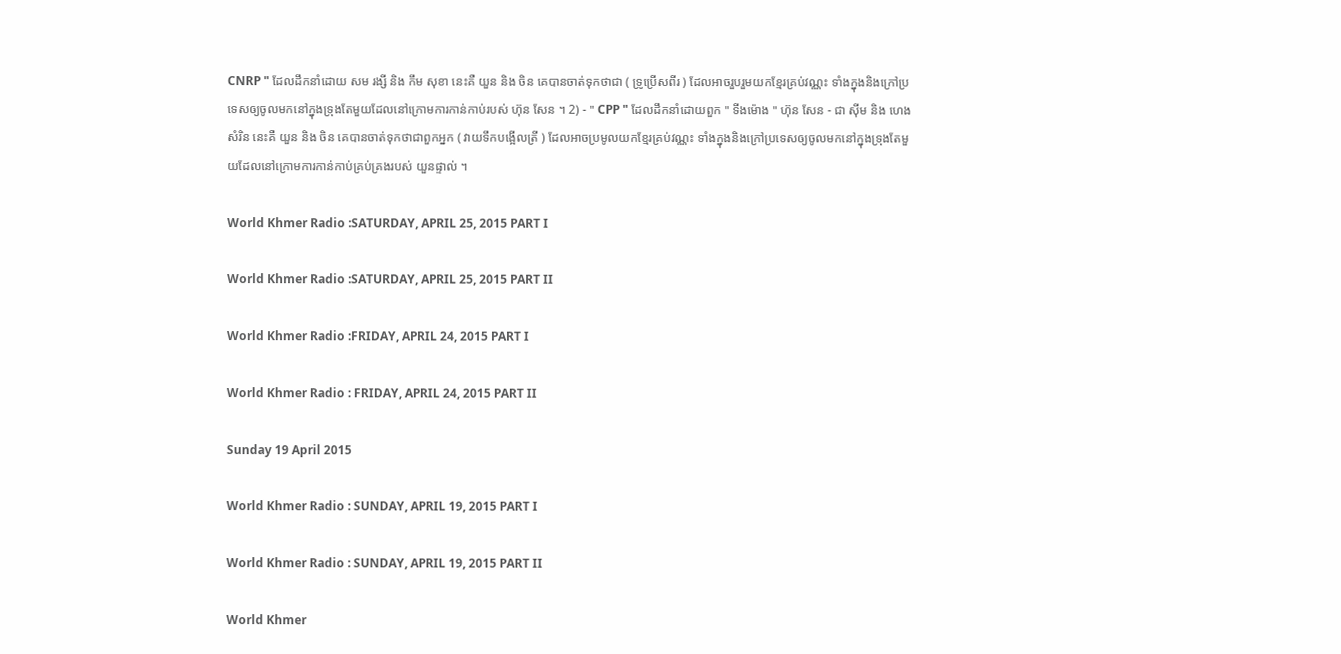CNRP " ដែលដឹកនាំដោយ សម រង្សី និង កឹម សុខា នេះគឺ យួន និង ចិន គេបានចាត់ទុកថាជា ( ទ្រូប្រើសពីរ ) ដែលអាចរួបរួមយកខ្មែរគ្រប់វណ្ណះ ទាំងក្នុងនិងក្រៅប្រទេសឲ្យចូលមកនៅក្នុងទ្រុងតែមួយដែលនៅក្រោមការកាន់កាប់របស់ ហ៊ុន សែន ។ 2) - " CPP " ដែលដឹកនាំដោយពួក " ទីងម៉ោង " ហ៊ុន សែន - ជា ស៊ីម និង ហេង សំរិន នេះគឺ យួន និង ចិន គេបានចាត់ទុកថាជាពួកអ្នក ( វាយទឹកបង្អើលត្រី ) ដែលអាចប្រមូលយកខ្មែរគ្រប់វណ្ណះ ទាំងក្នុងនិងក្រៅប្រទេសឲ្យចូលមកនៅក្នុងទ្រុងតែមួយដែលនៅក្រោមការកាន់កាប់គ្រប់គ្រងរបស់ យួនផ្ទាល់ ។

World Khmer Radio :SATURDAY, APRIL 25, 2015 PART I

World Khmer Radio :SATURDAY, APRIL 25, 2015 PART II

World Khmer Radio :FRIDAY, APRIL 24, 2015 PART I

World Khmer Radio : FRIDAY, APRIL 24, 2015 PART II

Sunday 19 April 2015

World Khmer Radio : SUNDAY, APRIL 19, 2015 PART I

World Khmer Radio : SUNDAY, APRIL 19, 2015 PART II

World Khmer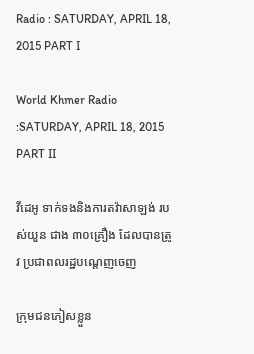Radio : SATURDAY, APRIL 18, 2015 PART I

World Khmer Radio :SATURDAY, APRIL 18, 2015 PART II

វីដេអូ ទាក់ទងនិងការតវ៉ាសាឡង់ របស់យួន ជាង ៣០គ្រឿង ដែលបានត្រូវ ប្រជាពលរដ្ឋបណ្តេញចេញ

ក្រុមជនភៀសខ្លួន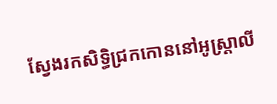ស្វែងរកសិទ្ធិជ្រកកោននៅអូស្ត្រាលី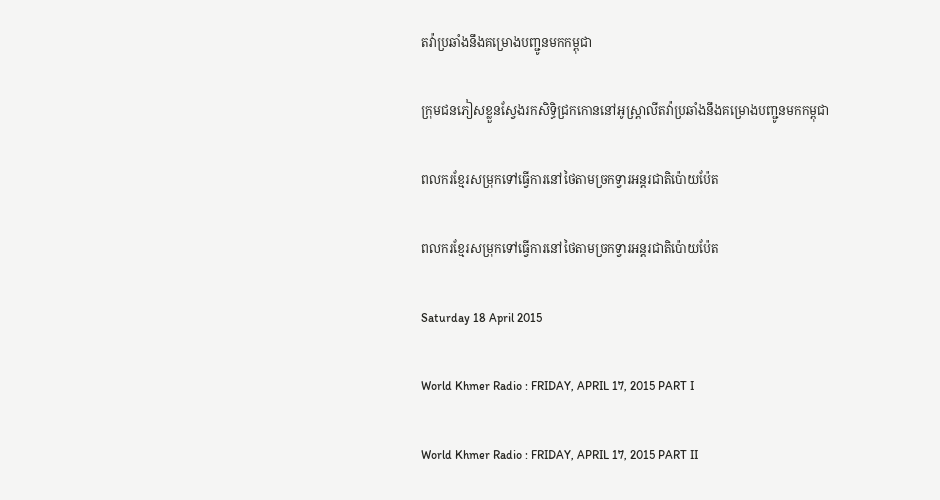តវ៉ាប្រឆាំងនឹងគម្រោងបញ្ជូនមកកម្ពុជា

ក្រុមជនភៀសខ្លួនស្វែងរកសិទ្ធិជ្រកកោននៅអូស្ត្រាលីតវ៉ាប្រឆាំងនឹងគម្រោងបញ្ជូនមកកម្ពុជា

ពលករខ្មែរសម្រុកទៅធ្វើការនៅថៃតាមច្រកទ្វារអន្តរជាតិប៉ោយប៉ែត

ពលករខ្មែរសម្រុកទៅធ្វើការនៅថៃតាមច្រកទ្វារអន្តរជាតិប៉ោយប៉ែត

Saturday 18 April 2015

World Khmer Radio : FRIDAY, APRIL 17, 2015 PART I

World Khmer Radio : FRIDAY, APRIL 17, 2015 PART II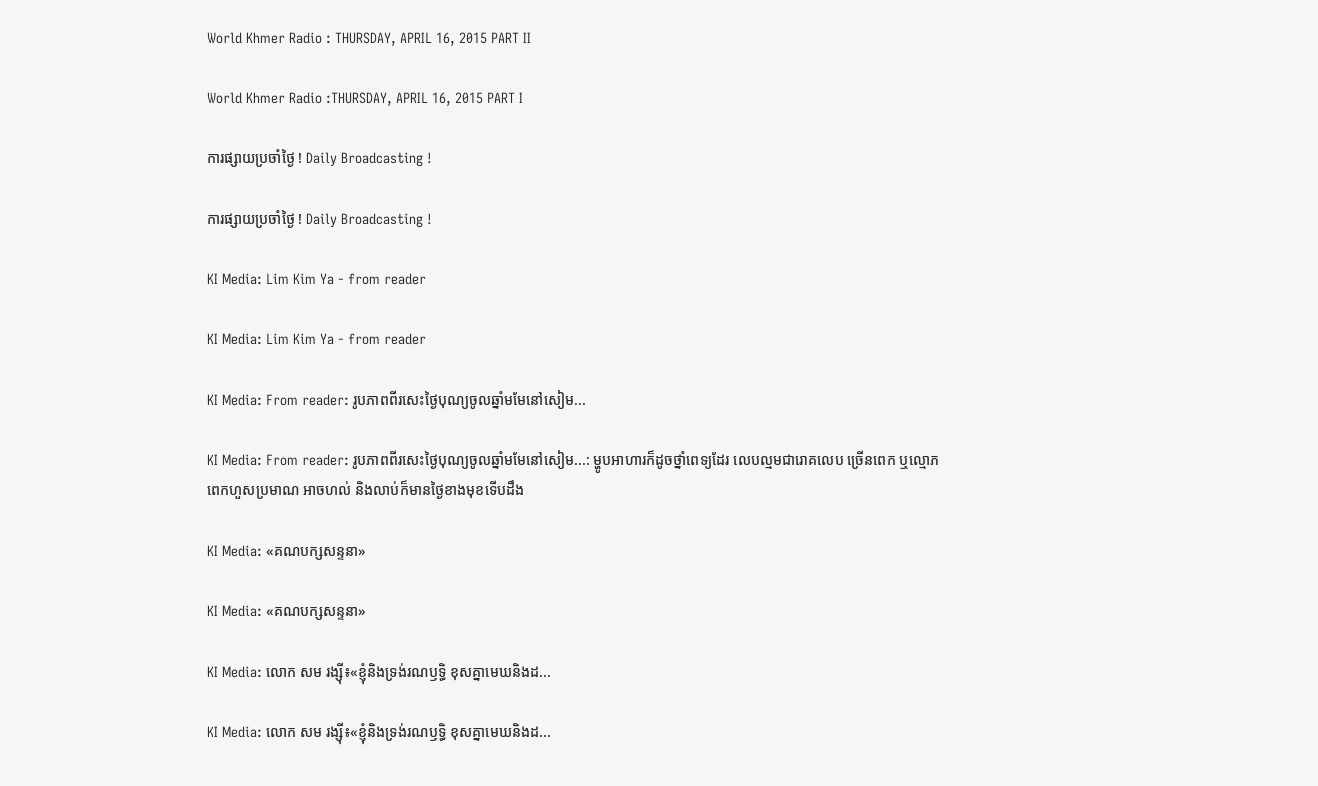World Khmer Radio : THURSDAY, APRIL 16, 2015 PART II

World Khmer Radio :THURSDAY, APRIL 16, 2015 PART I

ការផ្សាយប្រចាំថ្ងៃ ! Daily Broadcasting !

ការផ្សាយប្រចាំថ្ងៃ ! Daily Broadcasting !

KI Media: Lim Kim Ya - from reader

KI Media: Lim Kim Ya - from reader

KI Media: From reader: រូបភាពពីរសេះថ្ងៃបុណ្យចូលឆ្នាំមមែនៅសៀម...

KI Media: From reader: រូបភាពពីរសេះថ្ងៃបុណ្យចូលឆ្នាំមមែនៅសៀម...: ម្ហូបអាហារក៏ដូចថ្នាំពេទ្យដែរ លេបល្មមជារោគលេប ច្រើនពេក ឬល្មោភពេកហួសប្រមាណ អាចហល់ និងលាប់ក៏មានថ្ងៃខាងមុខទើបដឹង

KI Media: «គណបក្សសន្ទនា»

KI Media: «គណបក្សសន្ទនា»

KI Media: លោក សម រង្ស៊ី៖«ខ្ញុំនិងទ្រង់រណឫទ្ធិ ខុសគ្នាមេឃនិងដ...

KI Media: លោក សម រង្ស៊ី៖«ខ្ញុំនិងទ្រង់រណឫទ្ធិ ខុសគ្នាមេឃនិងដ...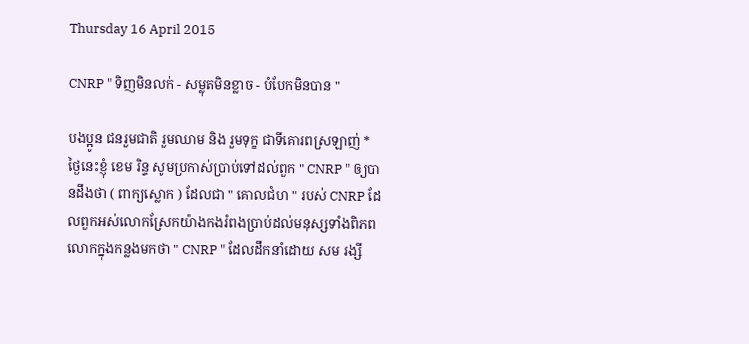Thursday 16 April 2015

CNRP " ទិញមិនលក់ - សម្លុតមិនខ្លាច - បំបែកមិនបាន "

បងប្អូន ជនរួមជាតិ រួមឈាម និង រួមទុក្ខ ជាទីគោរពស្រឡាញ់ * ថ្ងៃនេះខ្ញុំ ខេម រិន្ទ សូមប្រកាស់ប្រាប់ទៅដល់ពួក " CNRP " ឲ្យបានដឹងថា ( ពាក្យស្លោក ) ដែលជា " គោលជំហ " របស់ CNRP ដែលពួកអស់លោកស្រែកយ៉ាងកងរំពងប្រាប់ដល់មនុស្សទាំងពិភពលោកក្នុងកន្លងមកថា " CNRP " ដែលដឹកនាំដោយ សម រង្សី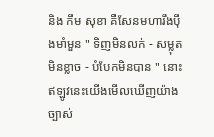និង កឹម សុខា គឺសែនមហារឹងប៉ឹងមាំមួន " ទិញមិនលក់ - សម្លុតមិនខ្លាច - បំបែកមិនបាន " នោះ ឥឡូវនេះយើងមើលឃើញយ៉ាងច្បាស់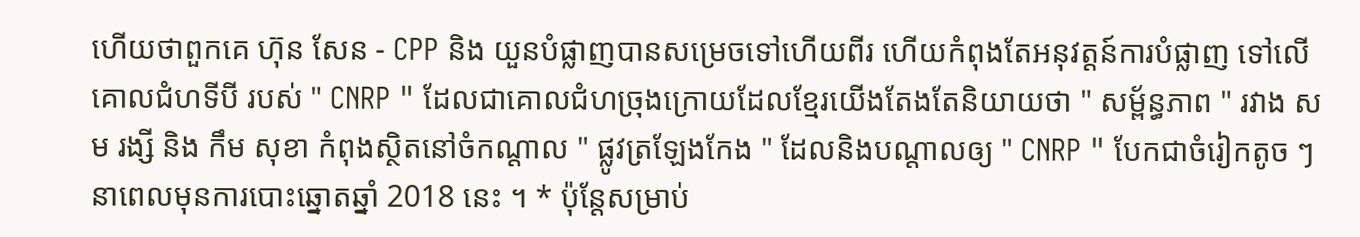ហើយថាពួកគេ ហ៊ុន សែន - CPP និង យួនបំផ្លាញបានសម្រេចទៅហើយពីរ ហើយកំពុងតែអនុវត្តន៍ការបំផ្លាញ ទៅលើគោលជំហទីបី របស់ " CNRP " ដែលជាគោលជំហច្រុងក្រោយដែលខ្មែរយើងតែងតែនិយាយថា " សម្ព័ន្ធភាព " រវាង សម រង្សី និង កឹម សុខា កំពុងស្ថិតនៅចំកណ្ដាល " ផ្លូវត្រឡែងកែង " ដែលនិងបណ្ដាលឲ្យ " CNRP " បែកជាចំរៀកតូច ៗ នាពេលមុនការបោះឆ្នោតឆ្នាំ 2018 នេះ ។ * ប៉ុន្តែសម្រាប់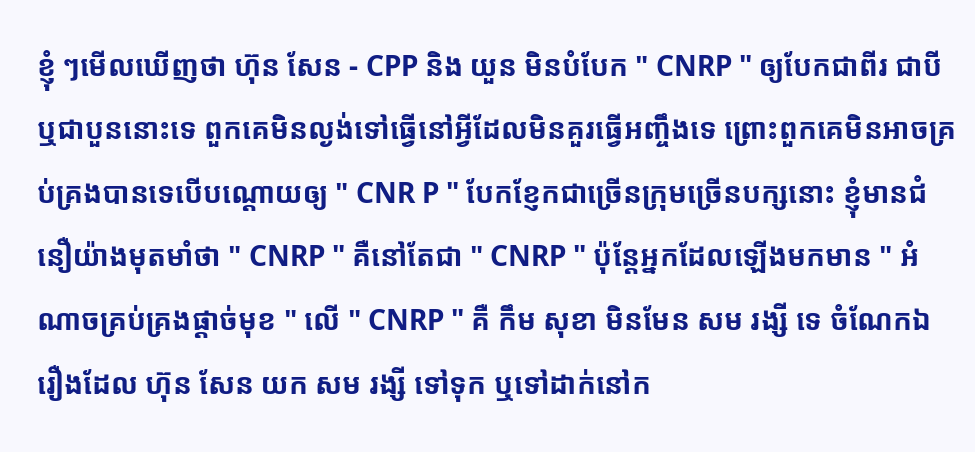ខ្ញុំ ៗមើលឃើញថា ហ៊ុន សែន - CPP និង យួន មិនបំបែក " CNRP " ឲ្យបែកជាពីរ ជាបី ឬជាបួននោះទេ ពួកគេមិនល្ងង់ទៅធ្វើនៅអី្វដែលមិនគួរធ្វើអញ្ចឹងទេ ព្រោះពួកគេមិនអាចគ្រប់គ្រងបានទេបើបណ្ដោយឲ្យ " CNR P " បែកខ្ញែកជាច្រើនក្រុមច្រើនបក្សនោះ ខ្ញុំមានជំនឿយ៉ាងមុតមាំថា " CNRP " គឺនៅតែជា " CNRP " ប៉ុន្តែអ្នកដែលឡើងមកមាន " អំណាចគ្រប់គ្រងផ្តាច់មុខ " លើ " CNRP " គឺ កឹម សុខា មិនមែន សម រង្សី ទេ ចំណែកឯរឿងដែល ហ៊ុន សែន យក សម រង្សី ទៅទុក ឬទៅដាក់នៅក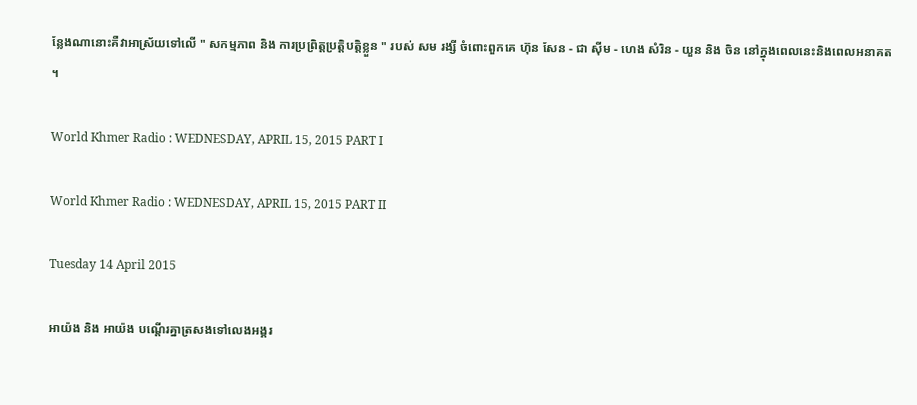ន្លែងណានោះគឺវាអាស្រ័យទៅលើ " សកម្មភាព និង ការប្រព្រិត្តប្រត្ដិបត្តិខ្លួន " របស់ សម រង្សី ចំពោះពួកគេ ហ៊ុន សែន - ជា ស៊ីម - ហេង សំរិន - យួន និង ចិន នៅក្នុងពេលនេះនិងពេលអនាគត ។

World Khmer Radio : WEDNESDAY, APRIL 15, 2015 PART I

World Khmer Radio : WEDNESDAY, APRIL 15, 2015 PART II

Tuesday 14 April 2015

អាយ៉ង និង អាយ៉ង បណ្ដើរគ្នាត្រសងទៅលេងអង្គរ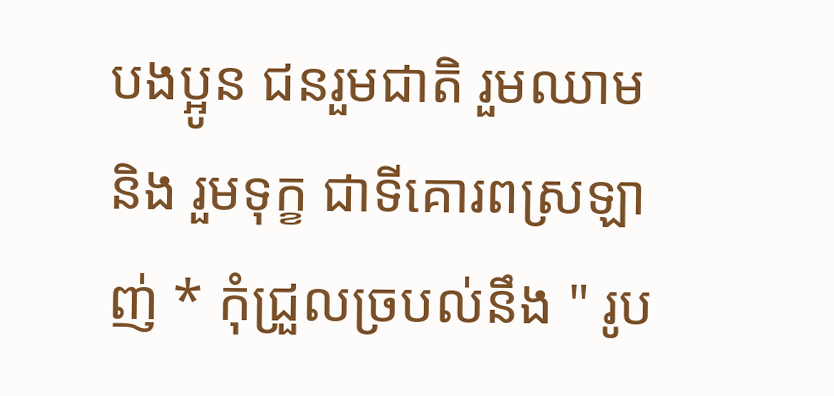បងប្អូន ជនរួមជាតិ រួមឈាម និង រួមទុក្ខ ជាទីគោរពស្រឡាញ់ * កុំជ្រួលច្របល់នឹង " រូប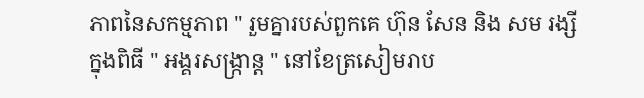ភាពនៃសកម្មភាព " រួមគ្នារបស់ពួកគេ ហ៊ុន សែន និង សម រង្សី ក្នុងពិធី " អង្គរសង្ក្រាន្ត " នៅខែត្រសៀមរាប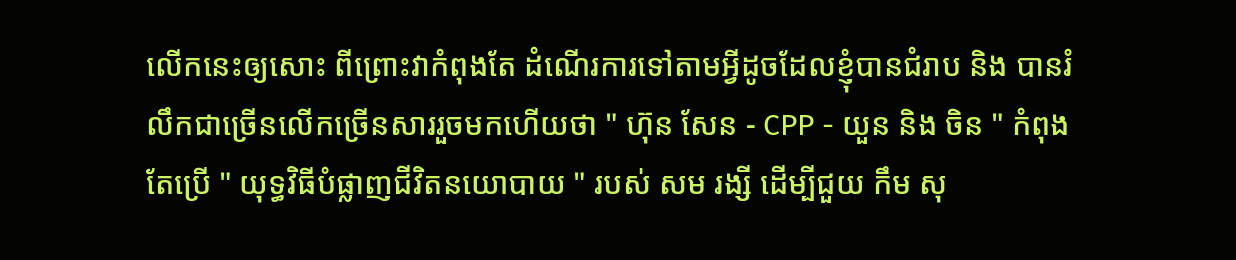លើកនេះឲ្យសោះ ពីព្រោះវាកំពុងតែ ដំណើរការទៅតាមអ្វីដូចដែលខ្ញុំបានជំរាប និង បានរំលឹកជាច្រើនលើកច្រើនសាររួចមកហើយថា " ហ៊ុន សែន - CPP - យួន និង ចិន " កំពុងតែប្រើ " យុទ្ធវិធីបំផ្លាញជីវិតនយោបាយ " របស់ សម រង្សី ដើម្បីជួយ កឹម សុ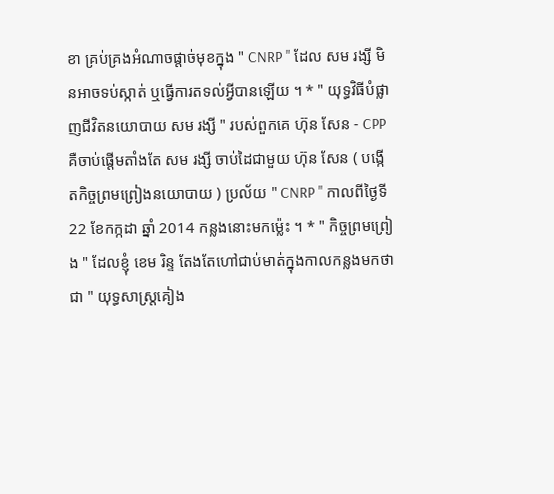ខា គ្រប់គ្រងអំណាចផ្តាច់មុខក្នុង " CNRP " ដែល សម រង្សី មិនអាចទប់ស្កាត់ ឬធ្វើការតទល់អ្វីបានឡើយ ។ * " យុទ្ធវិធីបំផ្លាញជីវិតនយោបាយ សម រង្សី " របស់ពួកគេ ហ៊ុន សែន - CPP គឺចាប់ផ្តើមតាំងតែ សម រង្សី ចាប់ដៃជាមួយ ហ៊ុន សែន ( បង្កើតកិច្ចព្រមព្រៀងនយោបាយ ) ប្រល័យ " CNRP " កាលពីថ្ងៃទី 22 ខែកក្កដា ឆ្នាំ 2014 កន្លងនោះមកម៉្លេះ ។ * " កិច្ចព្រមព្រៀង " ដែលខ្ញុំ ខេម រិន្ទ តែងតែហៅជាប់មាត់ក្នុងកាលកន្លងមកថាជា " យុទ្ធសាស្ត្រគៀង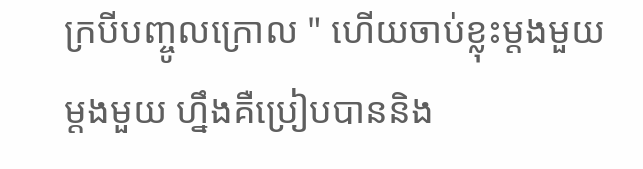ក្របីបញ្ចូលក្រោល " ហើយចាប់ខ្លុះម្តងមួយ ម្តងមួយ ហ្នឹងគឺប្រៀបបាននិង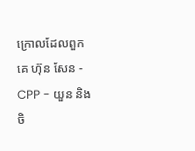ក្រោលដែលពួកគេ ហ៊ុន សែន - CPP - យួន និង ចិ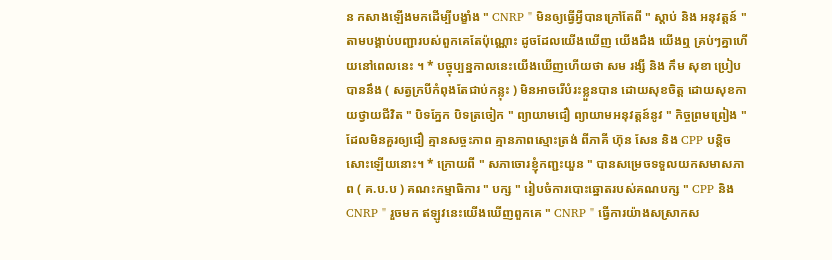ន កសាងឡើងមកដើម្បីបង្ខាំង " CNRP " មិនឲ្យធ្វើអ្វីបានក្រៅតែពី " ស្តាប់ និង អនុវត្ដន៍ " តាមបង្គាប់បញ្ជារបស់ពួកគេតែប៉ុណ្ណោះ ដូចដែលយើងឃើញ យើងដឹង យើងឮ គ្រប់ៗគ្នាហើយនៅពេលនេះ ។ * បច្ចុប្បន្នកាលនេះយើងឃើញហើយថា សម រង្សី និង កឹម សុខា ប្រៀបបាននឹង ( សត្វក្របីកំពុងតែជាប់កន្លុះ ) មិនអាចរើបំរះខ្លួនបាន ដោយសុខចិត្ដ ដោយសុខកាយថ្វាយជីវិត " បិទភ្នែក បិទត្រចៀក " ព្យាយាមជឿ ព្យាយាមអនុវត្ដន៍នូវ " កិច្ចព្រមព្រៀង " ដែលមិនគួរឲ្យជឿ គ្មានសច្ចះភាព គ្មានភាពស្មោះត្រង់ ពីភាគី ហ៊ុន សែន និង CPP បន្តិចសោះឡើយនោះ។ * ក្រោយពី " សភាចោរខ្ញុំកញ្ជះយួន " បានសម្រេចទទួលយកសមាសភាព ( គ.ប.ប ) គណះកម្មាធិការ " បក្ស " រៀបចំការបោះឆ្នោតរបស់គណបក្ស " CPP និង CNRP " រួចមក ឥឡូវនេះយើងឃើញពួកគេ " CNRP " ធ្វើការយ៉ាងសស្រាកស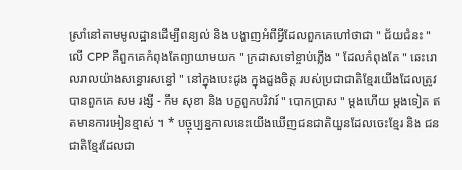ស្រាំនៅតាមមូលដ្ឋានដើម្បីពន្យល់ និង បង្ហាញអំពីអ្វីដែលពួកគេហៅថាជា " ជ័យជំនះ " លើ CPP គឺពួកគេកំពុងតែព្យាយាមយក " ក្រដាសទៅខ្ចាប់ភ្លើង " ដែលកំពុងតែ " ឆេះរោលរាលយ៉ាងសន្ធោរសន្ធៅ " នៅក្នុងបេះដូង ក្នុងដួងចិត្ដ របស់ប្រជាជាតិខ្មែរយើងដែលត្រូវបានពួកគេ សម រង្សី - កឹម សុខា និង បក្ខពួកបរិវារ៍ " បោកប្រាស " ម្តងហើយ ម្តងទៀត ឥតមានការអៀនខ្មាស់ ។ * បច្ចុប្បន្នកាលនេះយើងឃើញជនជាតិយួនដែលចេះខ្មែរ និង ជនជាតិខ្មែរដែលជា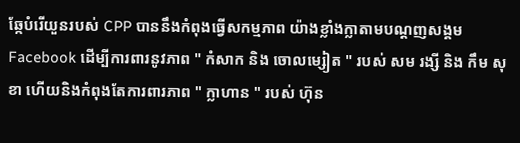ឆែ្កបំរើយួនរបស់ CPP បាននឹងកំពុងធ្វើសកម្មភាព យ៉ាងខ្លាំងក្លាតាមបណ្ដញសង្គម Facebook ដើម្បីការពារនូវភាព " កំសាក និង ចោលម្សៀត " របស់ សម រង្សី និង កឹម សុខា ហើយនិងកំពុងតែការពារភាព " ក្លាហាន " របស់ ហ៊ុន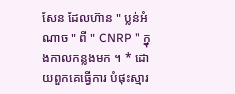សែន ដែលហ៊ាន " ប្លន់អំណាច " ពី " CNRP " ក្នុងកាលកន្លងមក ។ * ដោយពួកគេធ្វើការ បំផុះស្មារ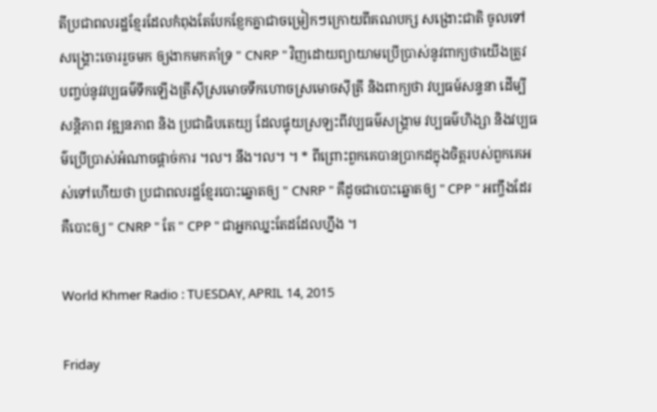តីប្រជាពលរដ្ឋខ្មែរដែលកំពុងតែបែកខែ្ញកគ្នាជាចម្រៀកៗក្រោយពីគណបក្ស សង្រោះជាតិ ចូលទៅ សង្គ្រោះចោររួចមក ឲ្យងាកមកគាំទ្រ " CNRP " វិញដោយព្យាយាមប្រើប្រាស់នូវពាក្យថាយើងត្រូវ បញ្ចប់នូវវប្បធម៌ទឹកឡើងត្រីស៊ីស្រមោចទឹកហោចស្រមោចស៊ីត្រី និងពាក្យថា វប្បធម៍សន្ទនា ដើម្បីសន្តិភាព វឌ្ឍនភាព និង ប្រជាធិបតេយ្យ ដែលផ្ទុយស្រឡះពីវប្បធម៌សង្គ្រាម វប្បធម៌ហិង្សា និងវប្បធម៌ប្រើប្រាស់អំណាចផ្ដាច់ការ ។ល។ នឹង។ល។ ។ * ពីព្រោះពួកគេបានប្រាកដក្នុងចិត្ដរបស់ពួកគេអស់ទៅហើយថា ប្រជាពលរដ្ឋខ្មែរបោះឆ្នោតឲ្យ " CNRP " គឺដូចជាបោះឆ្នោតឲ្យ " CPP " អញ្ចឹងដែរ គឺបោះឲ្យ " CNRP " តែ " CPP " ជាអ្នកឈ្នះតែដដែលហ្នឹង ។

World Khmer Radio : TUESDAY, APRIL 14, 2015

Friday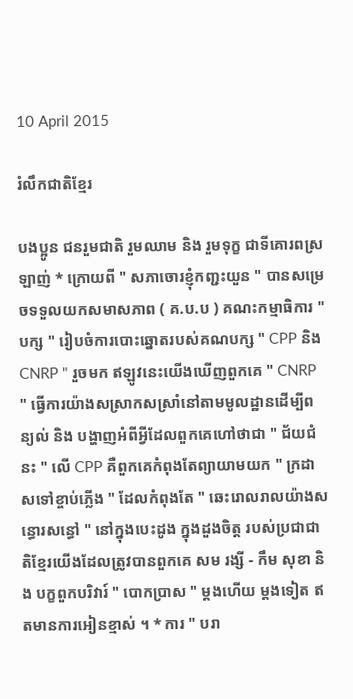10 April 2015

រំលឹកជាតិខ្មែរ

បងប្អូន ជនរួមជាតិ រួមឈាម និង រួមទុក្ខ ជាទីគោរពស្រឡាញ់ * ក្រោយពី " សភាចោរខ្ញុំកញ្ជះយួន " បានសម្រេចទទួលយកសមាសភាព ( គ.ប.ប ) គណះកម្មាធិការ " បក្ស " រៀបចំការបោះឆ្នោតរបស់គណបក្ស " CPP និង CNRP " រួចមក ឥឡូវនេះយើងឃើញពួកគេ " CNRP " ធ្វើការយ៉ាងសស្រាកសស្រាំនៅតាមមូលដ្ឋានដើម្បីពន្យល់ និង បង្ហាញអំពីអ្វីដែលពួកគេហៅថាជា " ជ័យជំនះ " លើ CPP គឺពួកគេកំពុងតែព្យាយាមយក " ក្រដាសទៅខ្ចាប់ភ្លើង " ដែលកំពុងតែ " ឆេះរោលរាលយ៉ាងសន្ធោរសន្ធៅ " នៅក្នុងបេះដូង ក្នុងដួងចិត្ដ របស់ប្រជាជាតិខ្មែរយើងដែលត្រូវបានពួកគេ សម រង្សី - កឹម សុខា និង បក្ខពួកបរិវារ៍ " បោកប្រាស " ម្តងហើយ ម្តងទៀត ឥតមានការអៀនខ្មាស់ ។ * ការ " បរា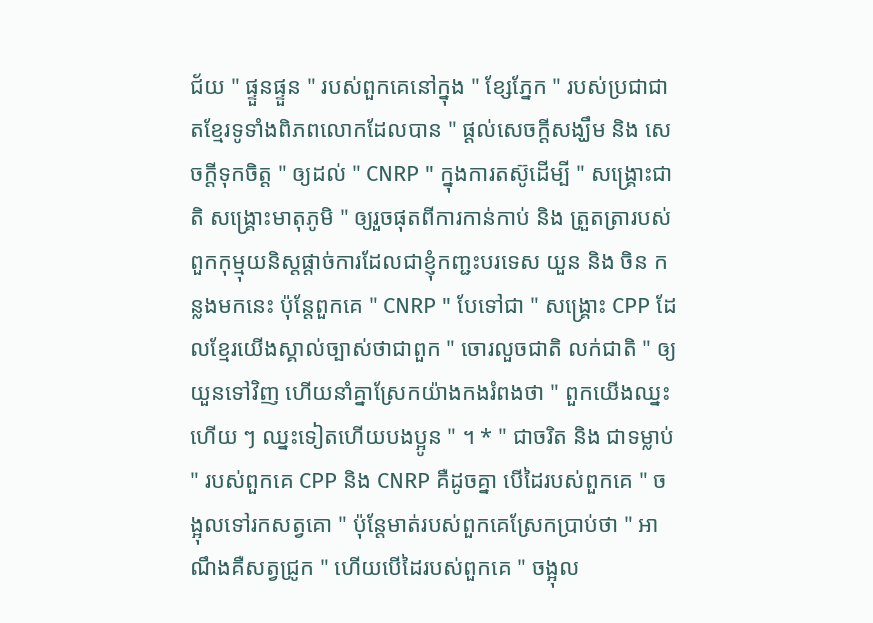ជ័យ " ផ្ទួនផ្ទួន " របស់ពួកគេនៅក្នុង " ខ្សែភ្នែក " របស់ប្រជាជាតខ្មែរទូទាំងពិភពលោកដែលបាន " ផ្ដល់សេចក្តីសង្ឃឹម និង សេចក្តីទុកចិត្ដ " ឲ្យដល់ " CNRP " ក្នុងការតស៊ូដើម្បី " សង្គ្រោះជាតិ សង្គ្រោះមាតុភូមិ " ឲ្យរួចផុតពីការកាន់កាប់ និង ត្រួតត្រារបស់ពួកកុម្មុយនិស្តផ្តាច់ការដែលជាខ្ញុំកញ្ជះបរទេស យួន និង ចិន កន្លងមកនេះ ប៉ុន្តែពួកគេ " CNRP " បែទៅជា " សង្គ្រោះ CPP ដែលខ្មែរយើងស្គាល់ច្បាស់ថាជាពួក " ចោរលួចជាតិ លក់ជាតិ " ឲ្យយួនទៅវិញ ហើយនាំគ្នាស្រែកយ៉ាងកងរំពងថា " ពួកយើងឈ្នះហើយ ៗ ឈ្នះទៀតហើយបងប្អូន " ។ * " ជាចរិត និង ជាទម្លាប់ " របស់ពួកគេ CPP និង CNRP គឺដូចគ្នា បើដៃរបស់ពួកគេ " ចង្អុលទៅរកសត្វគោ " ប៉ុន្តែមាត់របស់ពួកគេស្រែកប្រាប់ថា " អាណឹងគឺសត្វជ្រូក " ហើយបើដៃរបស់ពួកគេ " ចង្អុល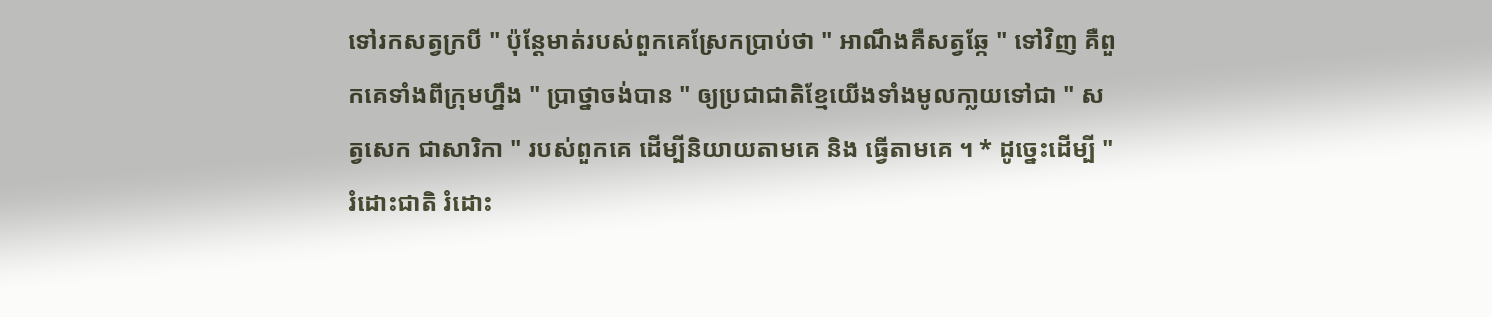ទៅរកសត្វក្របី " ប៉ុន្តែមាត់របស់ពួកគេស្រែកប្រាប់ថា " អាណឹងគឺសត្វឆ្កែ " ទៅវិញ គឺពួកគេទាំងពីក្រុមហ្នឹង " ប្រាថ្នាចង់បាន " ឲ្យប្រជាជាតិខ្មែយើងទាំងមូលកា្លយទៅជា " សត្វសេក ជាសារិកា " របស់ពួកគេ ដើម្បីនិយាយតាមគេ និង ធ្វើតាមគេ ។ * ដូច្នេះដើម្បី " រំដោះជាតិ រំដោះ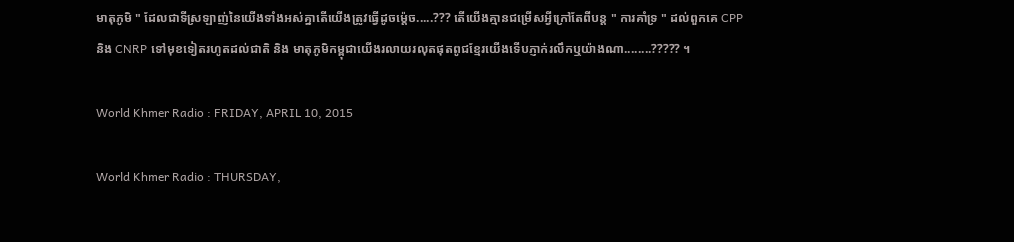មាតុភូមិ " ដែលជាទីស្រឡាញ់នៃយើងទាំងអស់គ្នាតើយើងត្រូវធ្វើដូចម្ត៉េច.....??? តើយើងគ្មានជម្រើសអ្វីក្រៅតែពីបន្ត " ការគាំទ្រ " ដល់ពួកគេ CPP និង CNRP ទៅមុខទៀតរហូតដល់ជាតិ និង មាតុភូមិកម្ពុជាយើងរលាយរលុតផុតពូជខ្មែរយើងទើបភ្ញាក់រលឹកឬយ៉ាងណា........????? ។

World Khmer Radio : FRIDAY, APRIL 10, 2015

World Khmer Radio : THURSDAY,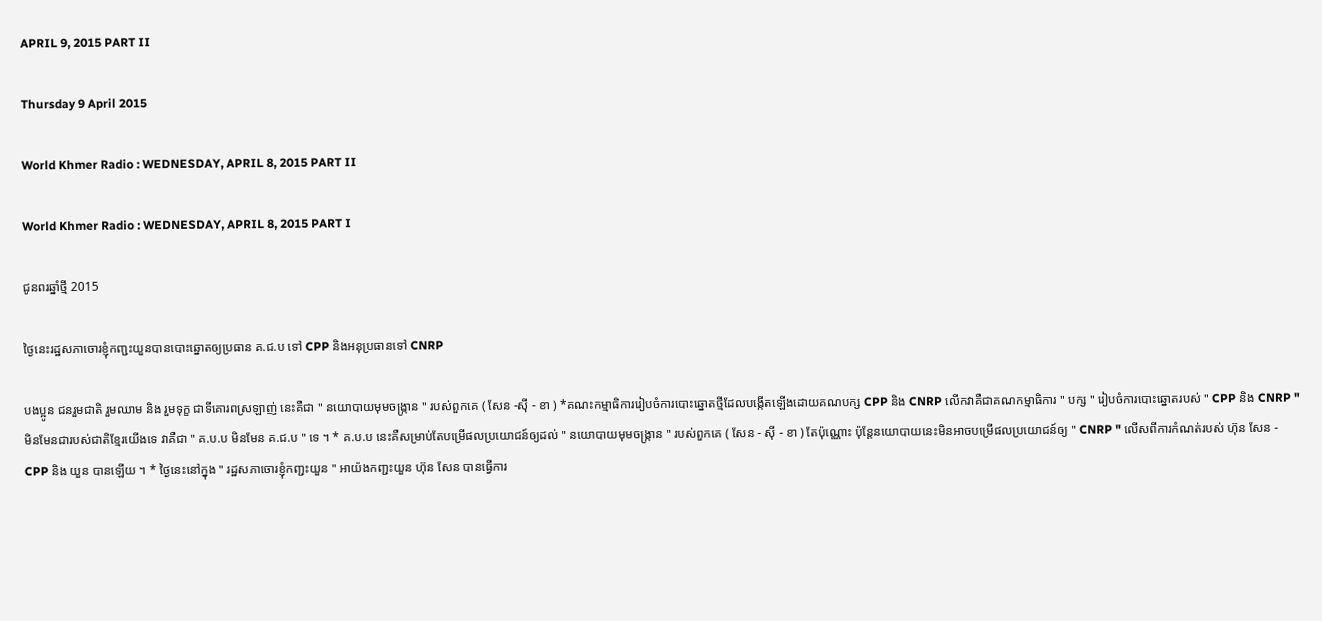APRIL 9, 2015 PART II

Thursday 9 April 2015

World Khmer Radio : WEDNESDAY, APRIL 8, 2015 PART II

World Khmer Radio : WEDNESDAY, APRIL 8, 2015 PART I

ជូនពរឆ្នាំថ្មី 2015

ថ្ងៃនេះរដ្ឋសភាចោរខ្ញុំកញ្ជះយួនបានបោះឆ្នោតឲ្យប្រធាន គ.ជ.ប ទៅ CPP និងអនុប្រធានទៅ CNRP

បងប្អូន ជនរួមជាតិ រួមឈាម និង រួមទុក្ខ ជាទីគោរពស្រឡាញ់ នេះគឺជា " នយោបាយមុមចង្ក្រាន " របស់ពួកគេ ( សែន -ស៊ី - ខា ) *គណះកម្មាធិការរៀបចំការបោះឆ្នោតថី្មដែលបង្កើតឡើងដោយគណបក្ស CPP និង CNRP លើកវាគឺជាគណកម្មាធិការ " បក្ស " រៀបចំការបោះឆ្នោតរបស់ " CPP និង CNRP " មិនមែនជារបស់ជាតិខ្មែរយើងទេ វាគឺជា " គ.ប.ប មិនមែន គ.ជ.ប " ទេ ។ * គ.ប.ប នេះគឺសម្រាប់តែបម្រើផលប្រយោជន៍ឲ្យដល់ " នយោបាយមុមចង្ក្រាន " របស់ពួកគេ ( សែន - ស៊ី - ខា ) តែប៉ុណ្ណោះ ប៉ុន្តែនយោបាយនេះមិនអាចបម្រើផលប្រយោជន៍ឲ្យ " CNRP " លើសពីការកំណត់របស់ ហ៊ុន សែន - CPP និង យួន បានឡើយ ។ * ថ្ងៃនេះនៅក្នុង " រដ្ឋសភាចោរខ្ញុំកញ្ជះយួន " អាយ៉ងកញ្ជះយួន ហ៊ុន សែន បានធ្វើការ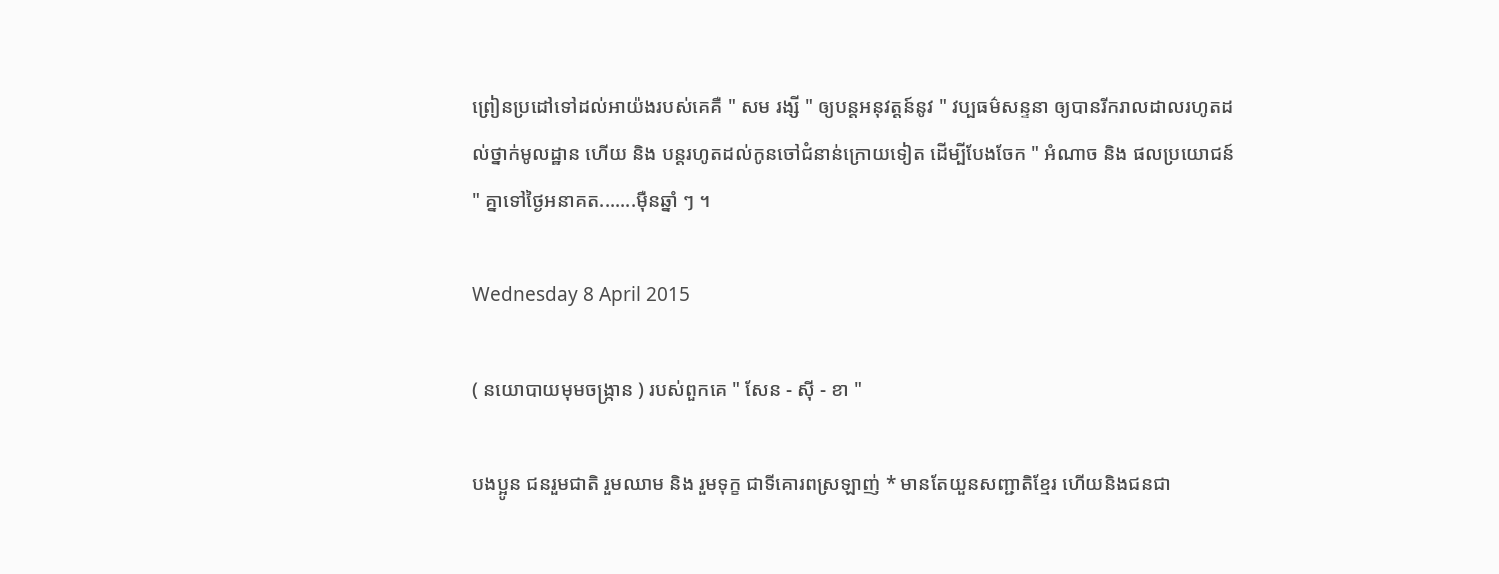ព្រៀនប្រដៅទៅដល់អាយ៉ងរបស់គេគឺ " សម រង្សី " ឲ្យបន្តអនុវត្ដន៍នូវ " វប្បធម៌សន្ទនា ឲ្យបានរីករាលដាលរហូតដល់ថ្នាក់មូលដ្ឋាន ហើយ និង បន្តរហូតដល់កូនចៅជំនាន់ក្រោយទៀត ដើម្បីបែងចែក " អំណាច និង ផលប្រយោជន៍ " គ្នាទៅថ្ងៃអនាគត.......ម៉ឺនឆ្នាំ ៗ ។

Wednesday 8 April 2015

( នយោបាយមុមចង្ក្រាន ) របស់ពួកគេ " សែន - ស៊ី - ខា "

បងប្អូន ជនរួមជាតិ រួមឈាម និង រួមទុក្ខ ជាទីគោរពស្រឡាញ់ * មានតែយួនសញ្ជាតិខ្មែរ ហើយនិងជនជា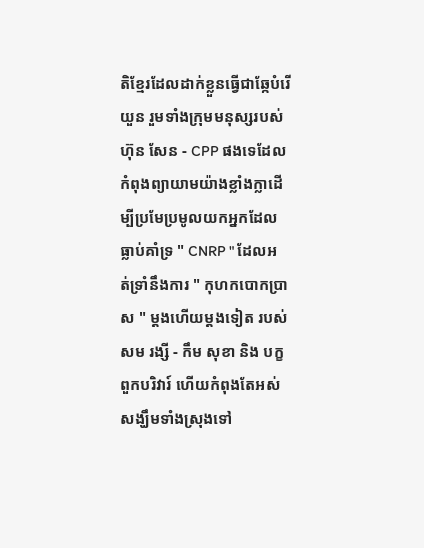តិខ្មែរដែលដាក់ខ្លួនធ្វើជាឆ្កែបំរើយួន រួមទាំងក្រុមមនុស្សរបស់ ហ៊ុន សែន - CPP ផងទេដែលកំពុងព្យាយាមយ៉ាងខ្លាំងក្លាដើម្បីប្រមែប្រមូលយកអ្នកដែលធ្លាប់គាំទ្រ " CNRP " ដែលអត់ទ្រាំនឹងការ " កុហកបោកប្រាស " ម្តងហើយម្តងទៀត របស់ សម រង្សី - កឹម សុខា និង បក្ខពួកបរិវារ៍ ហើយកំពុងតែអស់សង្ឃឹមទាំងស្រុងទៅ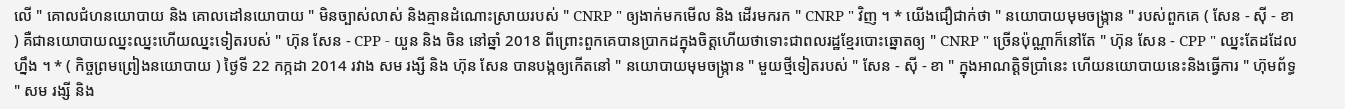លើ " គោលជំហនយោបាយ និង គោលដៅនយោបាយ " មិនច្បាស់លាស់ និងគ្មានដំណោះស្រាយរបស់ " CNRP " ឲ្យងាក់មកមើល និង ដើរមករក " CNRP " វិញ ។ * យើងជឿជាក់ថា " នយោបាយមុមចង្ក្រាន " របស់ពួកគេ ( សែន - ស៊ី - ខា ) គឺជានយោបាយឈ្នះឈ្នះហើយឈ្នះទៀតរបស់ " ហ៊ុន សែន - CPP - យួន និង ចិន នៅឆ្នាំ 2018 ពីព្រោះពួកគេបានប្រាកដក្នុងចិត្តហើយថាទោះជាពលរដ្ឋខ្មែរបោះឆ្នោតឲ្យ " CNRP " ច្រើនប៉ុណ្ណាក៏នៅតែ " ហ៊ុន សែន - CPP " ឈ្នះតែដដែលហ្នឹង ។ * ( កិច្ចព្រមព្រៀងនយោបាយ ) ថ្ងៃទី 22 កក្កដា 2014 រវាង សម រង្សី និង ហ៊ុន សែន បានបង្កឲ្យកើតនៅ " នយោបាយមុមចង្ក្រាន " មួយថ្មីទៀតរបស់ " សែន - ស៊ី - ខា " ក្នុងអាណត្ដិទីប្រាំនេះ ហើយនយោបាយនេះនិងធ្វើការ " ហ៊ុមព័ទ្ធ " សម រង្សី និង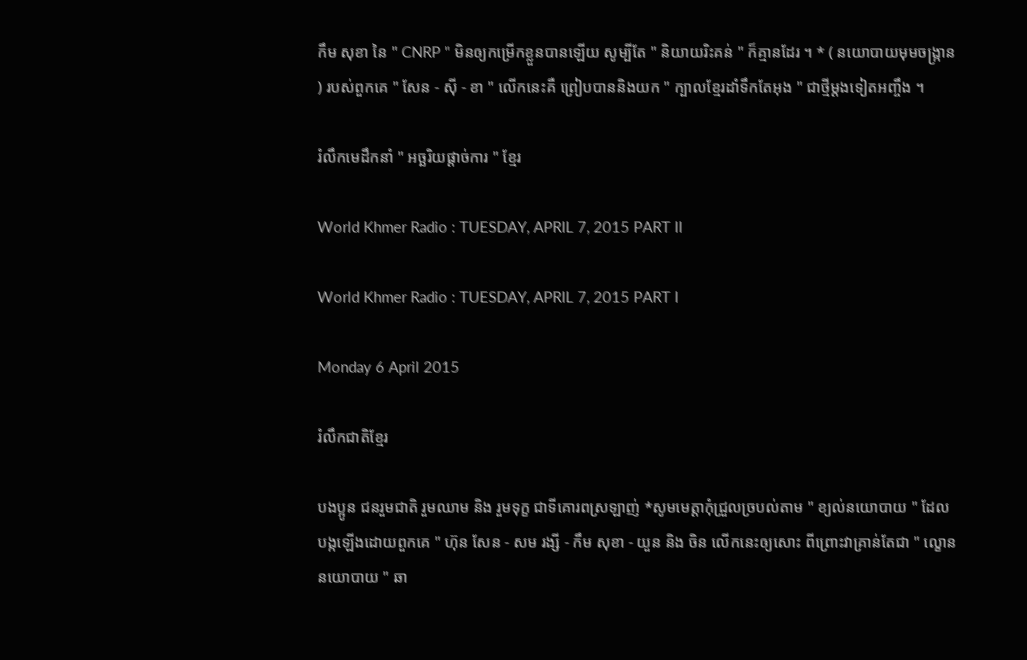កឹម សុខា នៃ " CNRP " មិនឲ្យកម្រើកខ្លួនបានឡើយ សូម្បីតែ " និយាយរិះគន់ " ក៏គ្មានដែរ ។ * ( នយោបាយមុមចង្ក្រាន ) របស់ពួកគេ " សែន - ស៊ី - ខា " លើកនេះគឺ ព្រៀបបាននិងយក " ក្បាលខ្មែរដាំទឹកតែអុង " ជាថ្មីម្តងទៀតអញ្ចឹង ។

រំលឹកមេដឹកនាំ " អច្ឆរិយផ្តាច់ការ " ខ្មែរ

World Khmer Radio : TUESDAY, APRIL 7, 2015 PART II

World Khmer Radio : TUESDAY, APRIL 7, 2015 PART I

Monday 6 April 2015

រំលឹកជាតិខ្មែរ

បងប្អូន ជនរួមជាតិ រួមឈាម និង រួមទុក្ខ ជាទីគោរពស្រឡាញ់ *សូមមេត្ដាកុំជ្រួលច្របល់តាម " ខ្យល់នយោបាយ " ដែលបង្កឡើងដោយពួកគេ " ហ៊ុន សែន - សម រង្សី - កឹម សុខា - យួន និង ចិន លើកនេះឲ្យសោះ ពីព្រោះវាគ្រាន់តែជា " ល្ខោននយោបាយ " ឆា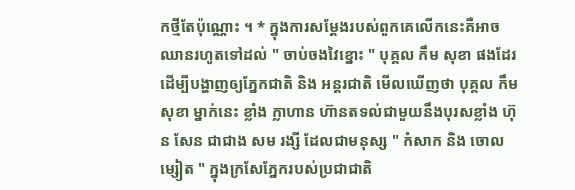កថ្មីតែប៉ុណ្ណោះ ។ * ក្នុងការសម្តែងរបស់ពួកគេលើកនេះគឺអាចឈានរហូតទៅដល់ " ចាប់ចងវៃខ្នោះ " បុគ្គល កឹម សុខា ផងដែរ ដើម្បីបង្ហាញឲ្យភ្នែកជាតិ និង អន្ដរជាតិ មើលឃើញថា បុគ្គល កឹម សុខា ម្នាក់នេះ ខ្លាំង ក្លាហាន ហ៊ានតទល់ជាមួយនឹងបុរសខ្លាំង ហ៊ុន សែន ជាជាង សម រង្សី ដែលជាមនុស្ស " កំសាក និង ចោលម្សៀត " ក្នុងក្រសែភ្នែករបស់ប្រជាជាតិ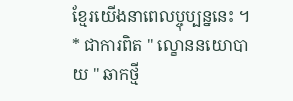ខ្មែរយើងនាពេលប្ចុប្បន្ននេះ ។ * ជាការពិត " ល្ខោននយោបាយ " ឆាកថ្មី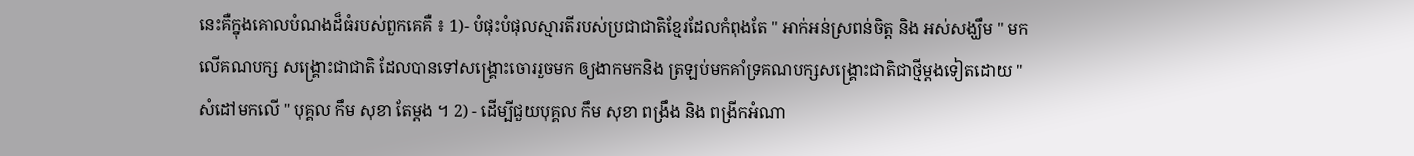នេះគឺក្នុងគោលបំណងដ៏ធំរបស់ពួកគេគឺ ៖ 1)- បំផុះបំផុលស្មារតីរបស់ប្រជាជាតិខ្មែរដែលកំពុងតែ " អាក់អន់ស្រពន់ចិត្ដ និង អស់សង្ឃឹម " មកលើគណបក្ស សង្គ្រោះជាជាតិ ដែលបានទៅសង្គ្រោះចោររួចមក ឲ្យងាកមកនិង ត្រឡប់មកគាំទ្រគណបក្សសង្គ្រោះជាតិជាថ្មីម្តងទៀតដោយ " សំដៅមកលើ " បុគ្គល កឹម សុខា តែម្ដង ។ 2) - ដើម្បីជួយបុគ្គល កឹម សុខា ពង្រឹង និង ពង្រីកអំណា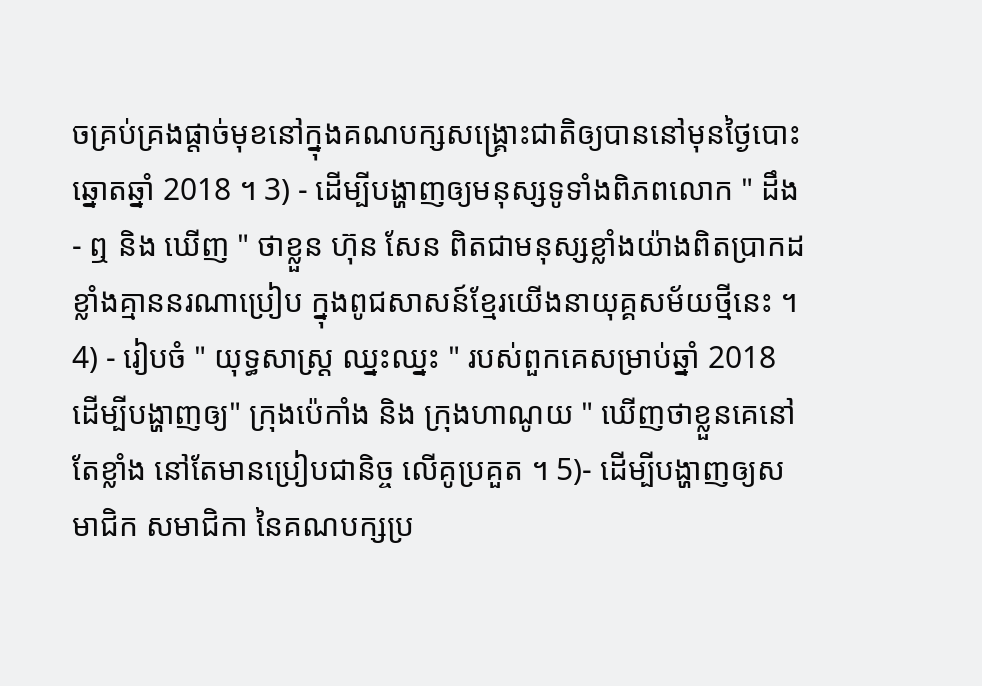ចគ្រប់គ្រងផ្ដាច់មុខនៅក្នុងគណបក្សសង្គ្រោះជាតិឲ្យបាននៅមុនថ្ងៃបោះឆ្នោតឆ្នាំ 2018 ។ 3) - ដើម្បីបង្ហាញឲ្យមនុស្សទូទាំងពិភពលោក " ដឹង - ឮ និង ឃើញ " ថាខ្លួន ហ៊ុន សែន ពិតជាមនុស្សខ្លាំងយ៉ាងពិតប្រាកដ ខ្លាំងគ្មាននរណាប្រៀប ក្នុងពូជសាសន៍ខ្មែរយើងនាយុគ្គសម័យថ្មីនេះ ។ 4) - រៀបចំ " យុទ្ធសាស្ដ្រ ឈ្នះឈ្នះ " របស់ពួកគេសម្រាប់ឆ្នាំ 2018 ដើម្បីបង្ហាញឲ្យ" ក្រុងប៉េកាំង និង ក្រុងហាណូយ " ឃើញថាខ្លួនគេនៅតែខ្លាំង នៅតែមានប្រៀបជានិច្ច លើគូប្រគួត ។ 5)- ដើម្បីបង្ហាញឲ្យសមាជិក សមាជិកា នៃគណបក្សប្រ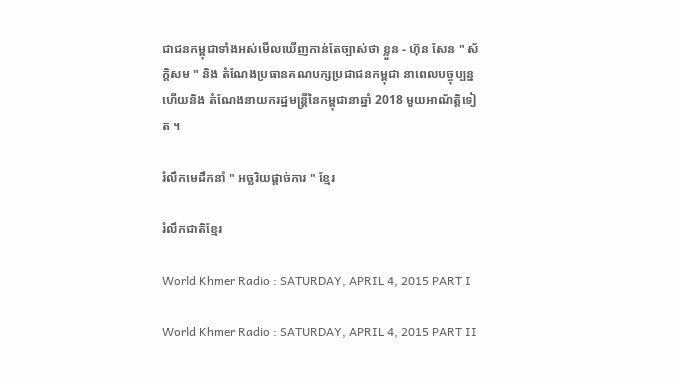ជាជនកម្ពុជាទាំងអស់មើលឃើញកាន់តែច្បាស់ថា ខ្លួន - ហ៊ុន សែន " ស័ក្ដិសម " និង តំណែងប្រធានគណបក្សប្រជាជនកម្ពុជា នាពេលបច្ចុប្បន្ន ហើយនិង តំណែងនាយករដ្ឋមន្រ្ដីនៃកម្ពុជានាឆ្នាំ 2018 មួយអាណ័ត្ដិទៀត ។

រំលឹកមេដឹកនាំ " អច្ឆរិយផ្តាច់ការ " ខ្មែរ

រំលឹកជាតិខ្មែរ

World Khmer Radio : SATURDAY, APRIL 4, 2015 PART I

World Khmer Radio : SATURDAY, APRIL 4, 2015 PART II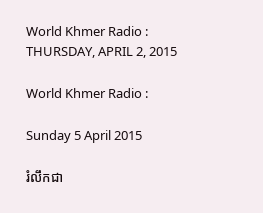World Khmer Radio : THURSDAY, APRIL 2, 2015

World Khmer Radio :

Sunday 5 April 2015

រំលឹកជា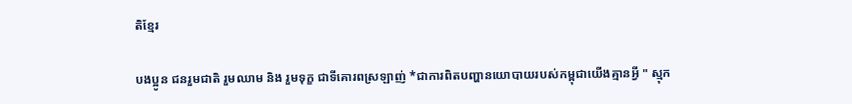តិខ្មែរ

បងប្អូន ជនរួមជាតិ រួមឈាម និង រួមទុក្ខ ជាទីគោរពស្រឡាញ់ *ជាការពិតបញ្ហានយោបាយរបស់កម្ពុជាយើងគ្មានអ្វី " ស្មុក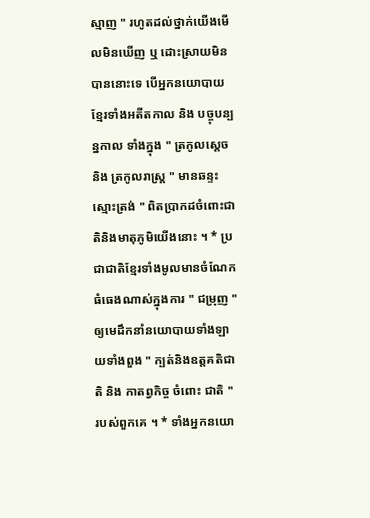ស្មាញ " រហូតដល់ថ្នាក់យើងមើលមិនឃើញ ឬ ដោះស្រាយមិនបាននោះទេ បើអ្នកនយោបាយខ្មែរទាំងអតីតកាល និង បច្ចុបន្បន្នកាល ទាំងក្នុង " ត្រកូលស្តេច និង ត្រកូលរាស្ត្រ " មានឆន្ទះស្មោះត្រង់ " ពិតប្រាកដចំពោះជាតិនិងមាតុភូមិយើងនោះ ។ * ប្រជាជាតិខ្មែរទាំងមូលមានចំណែកធំធេងណាស់ក្នុងការ " ជម្រុញ " ឲ្យមេដឹកនាំនយោបាយទាំងឡាយទាំងពួង " ក្បត់និងឧត្ដគតិជាតិ និង កាតព្វកិច្ច ចំពោះ ជាតិ " របស់ពួកគេ ។ * ទាំងអ្នកនយោ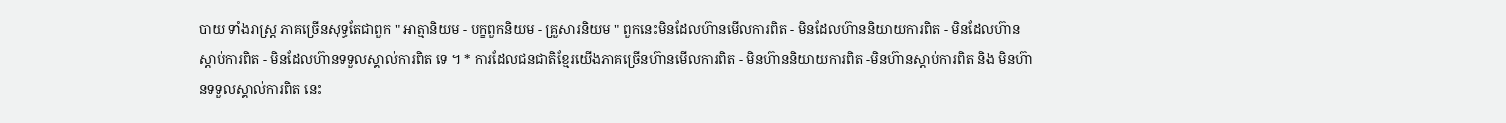បាយ ទាំងរាស្ត្រ ភាគច្រើនសុទ្ធតែជាពួក " អាត្មានិយម - បក្ខពួកនិយម - គ្រួសារនិយម " ពួកនេះមិនដែលហ៊ានមើលការពិត - មិនដែលហ៊ាននិយាយការពិត - មិនដែលហ៊ានស្តាប់ការពិត - មិនដែលហ៊ានទទួលស្គាល់ការពិត ទេ ។ * ការដែលជនជាតិខ្មែរយើងភាគច្រើនហ៊ានមើលការពិត - មិនហ៊ាននិយាយការពិត -មិនហ៊ានស្តាប់ការពិត និង មិនហ៊ានទទួលស្គាល់ការពិត នេះ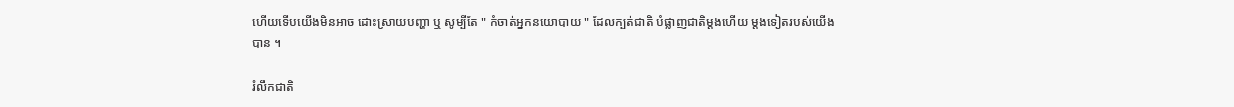ហើយទើបយើងមិនអាច ដោះស្រាយបញ្ហា ឬ សូម្បីតែ " កំចាត់អ្នកនយោបាយ " ដែលក្បត់ជាតិ បំផ្លាញជាតិម្តងហើយ ម្តងទៀតរបស់យើងបាន ។

រំលឹកជាតិ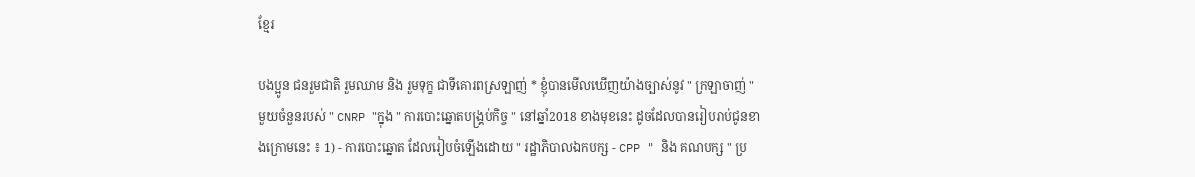ខ្មែរ

បងប្អូន ជនរួមជាតិ រួមឈាម និង រួមទុក្ខ ជាទីគោរពស្រឡាញ់ * ខ្ញុំបានមើលឃើញយ៉ាងច្បាស់នូវ " ក្រឡាចាញ់ " មួយចំនួនរបស់ " CNRP "ក្នុង " ការបោះឆ្នោតបង្គ្រប់កិច្ច " នៅឆ្នាំ2018 ខាងមុខនេះ ដូចដែលបានរៀបរាប់ជូនខាងក្រោមនេះ ៖ 1) - ការបោះឆ្នោត ដែលរៀបចំឡើងដោយ " រដ្ឋាភិបាលឯកបក្ស - CPP " និង គណបក្ស " ប្រ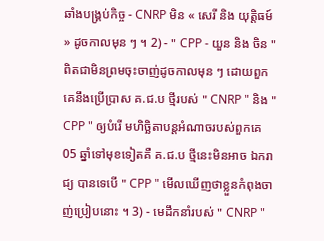ឆាំងបង្គ្រប់កិច្ច - CNRP មិន « សេរី និង យុត្តិធម៍ » ដូចកាលមុន ៗ ។ 2) - " CPP - យួន និង ចិន " ពិតជាមិនព្រមចុះចាញ់ដូចកាលមុន ៗ ដោយពួកគេនឹងប្រើប្រាស គ.ជ.ប ថ្មីរបស់ " CNRP " និង " CPP " ឲ្យបំរើ មហិច្ឆិតាបន្តអំណាចរបស់ពួកគេ 05 ឆ្នាំទៅមុខទៀតគឺ គ.ជ.ប ថ្មីនេះមិនអាច ឯករាជ្យ បានទេបើ " CPP " មើលឃើញថាខ្លួនកំពុងចាញ់ប្រៀបនោះ ។ 3) - មេដឹកនាំរបស់ " CNRP "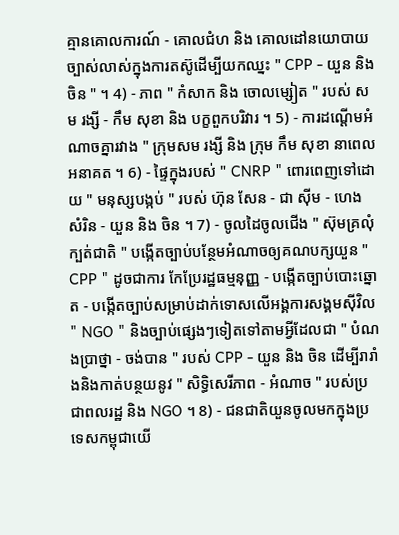គ្មានគោលការណ៍ - គោលជំហ និង គោលដៅនយោបាយច្បាស់លាស់ក្នុងការតស៊ូដើម្បីយកឈ្នះ " CPP - យួន និង ចិន " ។ 4) - ភាព " កំសាក និង ចោលម្សៀត " របស់ សម រង្សី - កឹម សុខា និង បក្ខពួកបរិវារ ។ 5) - ការដណ្ដើមអំណាចគ្នារវាង " ក្រុមសម រង្សី និង ក្រុម កឹម សុខា នាពេលអនាគត ។ 6) - ផ្ទៃក្នុងរបស់ " CNRP " ពោរពេញទៅដោយ " មនុស្សបង្កប់ " របស់ ហ៊ុន សែន - ជា ស៊ីម - ហេង សំរិន - យួន និង ចិន ។ 7) - ចូលដៃចូលជើង " ស៊ុមគ្រលុំក្បត់ជាតិ " បង្កើតច្បាប់បន្ថែមអំណាចឲ្យគណបក្សយួន " CPP " ដូចជាការ កែប្រែរដ្ឋធម្មនុញ្ញ - បង្កើតច្បាប់បោះឆ្នោត - បង្កើតច្បាប់សម្រាប់ដាក់ទោសលើអង្គការសង្គមស៊ីវិល " NGO " និងច្បាប់ផេ្សងៗទៀតទៅតាមអ្វីដែលជា " បំណងប្រាថ្នា - ចង់បាន " របស់ CPP - យួន និង ចិន ដើម្បីរារាំងនិងកាត់បន្ថយនូវ " សិទ្ធិសេរីភាព - អំណាច " របស់ប្រជាពលរដ្ឋ និង NGO ។ 8) - ជនជាតិយួនចូលមកក្នុងប្រទេសកម្ពុជាយើ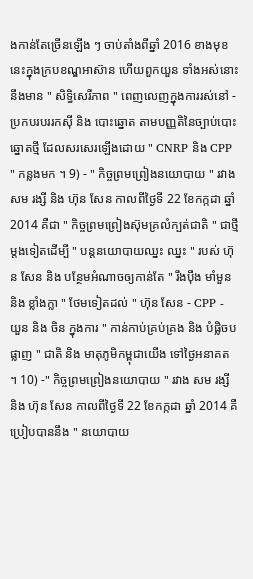ងកាន់តែច្រើនឡើង ៗ ចាប់តាំងពីឆ្នាំ 2016 ខាងមុខនេះក្នុងក្របខណ្ឌអាស៊ាន ហើយពួកយួន ទាំងអស់នោះនឹងមាន " សិទ្ធិសេរីភាព " ពេញលេញក្នុងការរស់នៅ - ប្រកបរបររកស៊ី និង បោះឆ្នោត តាមបញ្ញតិនៃច្បាប់បោះឆ្នោតថ្មី ដែលសរសេរឡើងដោយ " CNRP និង CPP " កន្លងមក ។ 9) - " កិច្ចព្រមព្រៀងនយោបាយ " រវាង សម រង្សី និង ហ៊ុន សែន កាលពីថ្ងៃទី 22 ខែកក្កដា ឆ្នាំ 2014 គឺជា " កិច្ចព្រមព្រៀងស៊ុមគ្រលំក្បត់ជាតិ " ជាថ្មីម្តងទៀតដើម្បី " បន្តនយោបាយឈ្នះ ឈ្នះ " របស់ ហ៊ុន សែន និង បន្ថែមអំណាចឲ្យកាន់តែ " រឹងប៉ឹង មាំមួន និង ខ្លាំងក្លា " ថែមទៀតដល់ " ហ៊ុន សែន - CPP - យួន និង ចិន ក្នុងការ " កាន់កាប់គ្រប់គ្រង និង បំផ្លិចបផ្លាញ " ជាតិ និង មាតុភូមិកម្ពុជាយើង ទៅថ្ងៃអនាគត ។ 10) -" កិច្ចព្រមព្រៀងនយោបាយ " រវាង សម រង្សី និង ហ៊ុន សែន កាលពីថ្ងៃទី 22 ខែកក្កដា ឆ្នាំ 2014 គឺប្រៀបបាននឹង " នយោបាយ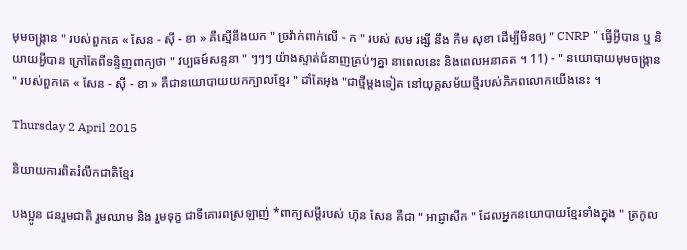មុមចង្ក្រាន " របស់ពួកគេ « សែន - ស៊ី - ខា » គឺស្មើនឹងយក " ច្រវ៉ាក់ពាក់លើ - ក " របស់ សម រង្សី នឹង កឹម សុខា ដើម្បីមិនឲ្យ " CNRP " ធ្វើអ្វីបាន ឬ និយាយអ្វីបាន ក្រៅតែពីទន្ទិញពាក្យថា " វប្បធម៍សន្ទនា " ៗៗៗ យ៉ាងស្ទាត់ជំនាញគ្រប់ៗគ្នា នាពេលនេះ និងពេលអនាគត ។ 11) - " នយោបាយមុមចង្ក្រាន " របស់ពួកគេ « សែន - ស៊ី - ខា » គឺជានយោបាយយកក្បាលខ្មែរ " ដាំតែអុង "ជាថ្មីម្តងទៀត នៅយុគ្គសម័យថ្មីរបស់ភិភពលោកយើងនេះ ។

Thursday 2 April 2015

និយាយការពិតរំលឹកជាតិខ្មែរ

បងប្អូន ជនរួមជាតិ រួមឈាម និង រួមទុក្ខ ជាទីគោរពស្រឡាញ់ *ពាក្យសម្តីរបស់ ហ៊ុន សែន គឺជា " អាជ្ញាសឹក " ដែលអ្នកនយោបាយខ្មែរទាំងក្នុង " ត្រកូល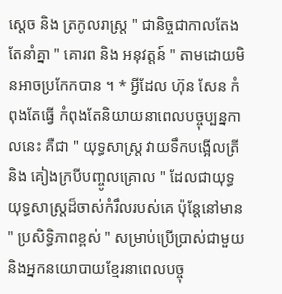ស្ដេច និង ត្រកូលរាស្ត្រ " ជានិច្ចជាកាលតែងតែនាំគ្នា " គោរព និង អនុវត្ដន៍ " តាមដោយមិនអាចប្រកែកបាន ។ * អ្វីដែល ហ៊ុន សែន កំពុងតែធ្វើ កំពុងតែនិយាយនាពេលបច្ចុប្បន្នកាលនេះ គឺជា " យុទ្ធសាស្ត្រ វាយទឹកបង្អើលត្រី និង គៀងក្របីបញ្ចូលគ្រោល " ដែលជាយុទ្ធយុទ្ធសាស្ត្រដ៏ចាស់កំរឹលរបស់គេ ប៉ុន្ដែនៅមាន " ប្រសិទ្ធិភាពខ្ពស់ " សម្រាប់ប្រើប្រាស់ជាមួយនិងអ្នកនយោបាយខ្មែរនាពេលបច្ចុ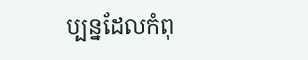ប្បន្នដែលកំពុ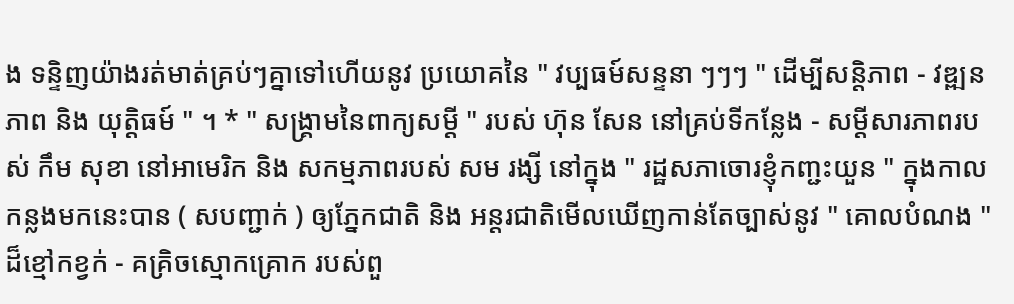ង ទន្ទិញយ៉ាងរត់មាត់គ្រប់ៗគ្នាទៅហើយនូវ ប្រយោគនៃ " វប្បធម៍សន្ទនា ៗៗៗ " ដើម្បីសន្តិភាព - វឌ្ឍនភាព និង យុតិ្ដធម៍ " ។ * " សង្គ្រាមនៃពាក្យសម្ដី " របស់ ហ៊ុន សែន នៅគ្រប់ទីកន្លែង - សម្តីសារភាពរបស់ កឹម សុខា នៅអាមេរិក និង សកម្មភាពរបស់ សម រង្សី នៅក្នុង " រដ្ឋសភាចោរខ្ញុំកញ្ជះយួន " ក្នុងកាលកន្លងមកនេះបាន ( សបញ្ជាក់ ) ឲ្យភ្នែកជាតិ និង អន្តរជាតិមើលឃើញកាន់តែច្បាស់នូវ " គោលបំណង " ដ៏ខ្មៅកខ្វក់ - គគ្រិចស្មោកគ្រោក របស់ពួ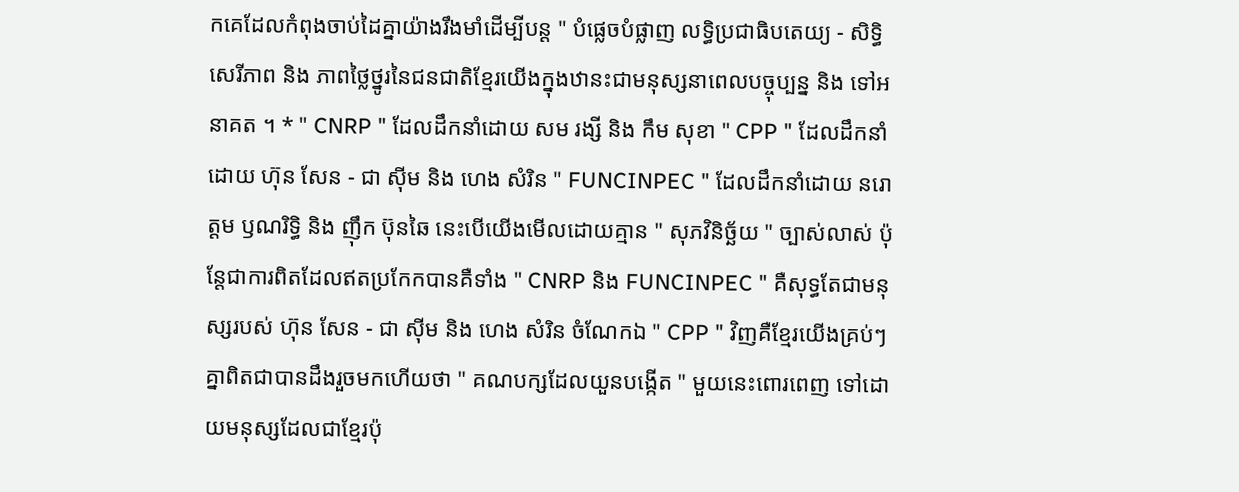កគេដែលកំពុងចាប់ដៃគ្នាយ៉ាងរឹងមាំដើម្បីបន្ដ " បំផ្លេចបំផ្លាញ លទ្ធិប្រជាធិបតេយ្យ - សិទ្ធិសេរីភាព និង ភាពថ្លៃថ្នូរនៃជនជាតិខ្មែរយើងក្នុងឋានះជាមនុស្សនាពេលបច្ចុប្បន្ន និង ទៅអនាគត ។ * " CNRP " ដែលដឹកនាំដោយ សម រង្សី និង កឹម សុខា " CPP " ដែលដឹកនាំដោយ ហ៊ុន សែន - ជា ស៊ីម និង ហេង សំរិន " FUNCINPEC " ដែលដឹកនាំដោយ នរោត្ដម ឫណរិទិ្ធ និង ញ៉ឹក ប៊ុនឆៃ នេះបើយើងមើលដោយគ្មាន " សុភវិនិច្ឆ័យ " ច្បាស់លាស់ ប៉ុន្តែជាការពិតដែលឥតប្រកែកបានគឺទាំង " CNRP និង FUNCINPEC " គឺសុទ្ធតែជាមនុស្សរបស់ ហ៊ុន សែន - ជា ស៊ីម និង ហេង សំរិន ចំណែកឯ " CPP " វិញគឺខ្មែរយើងគ្រប់ៗគ្នាពិតជាបានដឹងរួចមកហើយថា " គណបក្សដែលយួនបង្កើត " មួយនេះពោរពេញ ទៅដោយមនុស្សដែលជាខ្មែរប៉ុ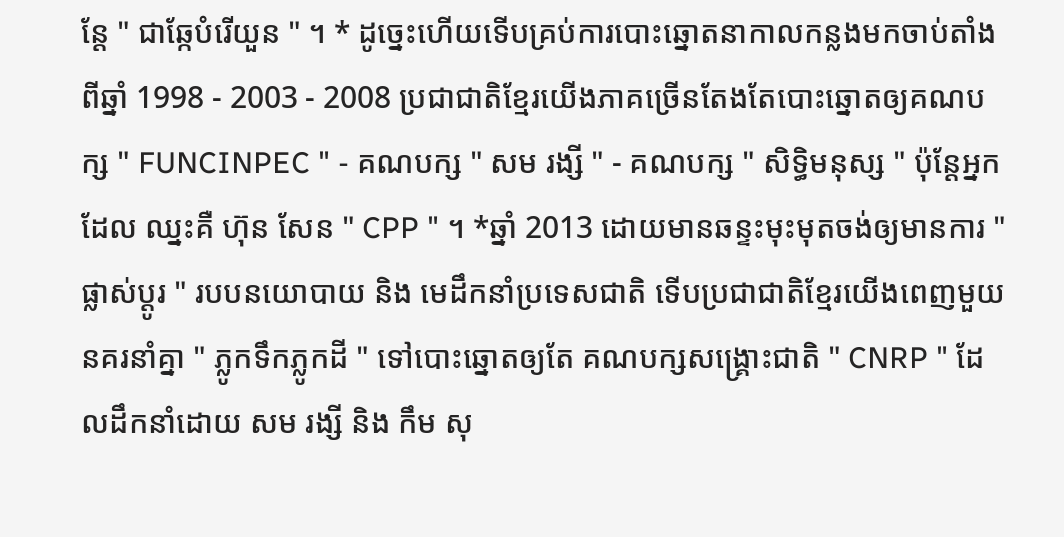ន្តែ " ជាឆ្កែបំរើយួន " ។ * ដូច្នេះហើយទើបគ្រប់ការបោះឆ្នោតនាកាលកន្លងមកចាប់តាំងពីឆ្នាំ 1998 - 2003 - 2008 ប្រជាជាតិខ្មែរយើងភាគច្រើនតែងតែបោះឆ្នោតឲ្យគណបក្ស " FUNCINPEC " - គណបក្ស " សម រង្សី " - គណបក្ស " សិទិ្ធមនុស្ស " ប៉ុន្តែអ្នកដែល ឈ្នះគឺ ហ៊ុន សែន " CPP " ។ *ឆ្នាំ 2013 ដោយមានឆន្ទះមុះមុតចង់ឲ្យមានការ " ផ្លាស់ប្ដូរ " របបនយោបាយ និង មេដឹកនាំប្រទេសជាតិ ទើបប្រជាជាតិខ្មែរយើងពេញមួយនគរនាំគ្នា " ភ្លូកទឹកភ្លូកដី " ទៅបោះឆ្នោតឲ្យតែ គណបក្សសង្គ្រោះជាតិ " CNRP " ដែលដឹកនាំដោយ សម រង្សី និង កឹម សុ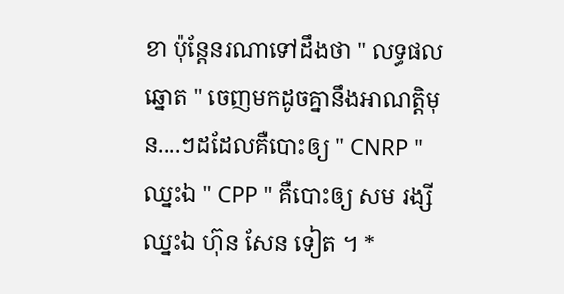ខា ប៉ុន្តែនរណាទៅដឹងថា " លទ្ធផលឆ្នោត " ចេញមកដូចគ្នានឹងអាណតិ្ដមុន....ៗដដែលគឺបោះឲ្យ " CNRP " ឈ្នះឯ " CPP " គឺបោះឲ្យ សម រង្សី ឈ្នះឯ ហ៊ុន សែន ទៀត ។ *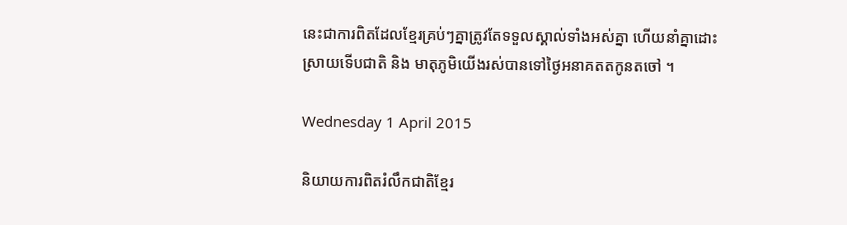នេះជាការពិតដែលខ្មែរគ្រប់ៗគ្នាត្រូវតែទទួលស្គាល់ទាំងអស់គ្នា ហើយនាំគ្នាដោះស្រាយទើបជាតិ និង មាតុភូមិយើងរស់បានទៅថ្ងៃអនាគតតកូនតចៅ ។

Wednesday 1 April 2015

និយាយការពិតរំលឹកជាតិខ្មែរ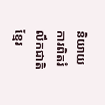និយាយការពិតរំលឹកជាតិខ្មែរ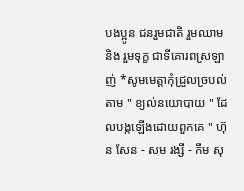បងប្អូន ជនរួមជាតិ រួមឈាម និង រួមទុក្ខ ជាទីគោរពស្រឡាញ់ *សូមមេត្ដាកុំជ្រួលច្របល់តាម " ខ្យល់នយោបាយ " ដែលបង្កឡើងដោយពួកគេ " ហ៊ុន សែន - សម រង្សី - កឹម សុ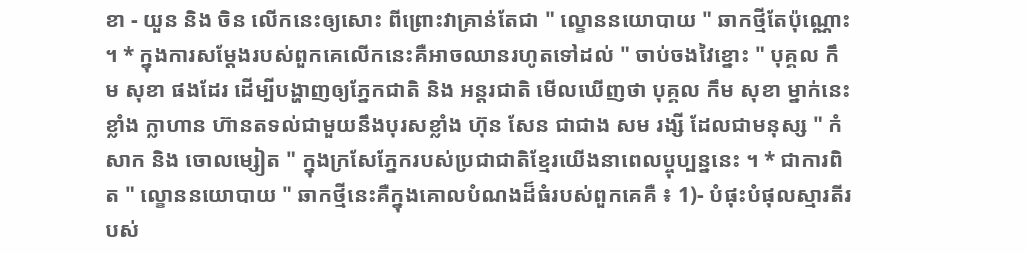ខា - យួន និង ចិន លើកនេះឲ្យសោះ ពីព្រោះវាគ្រាន់តែជា " ល្ខោននយោបាយ " ឆាកថ្មីតែប៉ុណ្ណោះ ។ * ក្នុងការសម្តែងរបស់ពួកគេលើកនេះគឺអាចឈានរហូតទៅដល់ " ចាប់ចងវៃខ្នោះ " បុគ្គល កឹម សុខា ផងដែរ ដើម្បីបង្ហាញឲ្យភ្នែកជាតិ និង អន្ដរជាតិ មើលឃើញថា បុគ្គល កឹម សុខា ម្នាក់នេះ ខ្លាំង ក្លាហាន ហ៊ានតទល់ជាមួយនឹងបុរសខ្លាំង ហ៊ុន សែន ជាជាង សម រង្សី ដែលជាមនុស្ស " កំសាក និង ចោលម្សៀត " ក្នុងក្រសែភ្នែករបស់ប្រជាជាតិខ្មែរយើងនាពេលប្ចុប្បន្ននេះ ។ * ជាការពិត " ល្ខោននយោបាយ " ឆាកថ្មីនេះគឺក្នុងគោលបំណងដ៏ធំរបស់ពួកគេគឺ ៖ 1)- បំផុះបំផុលស្មារតីរបស់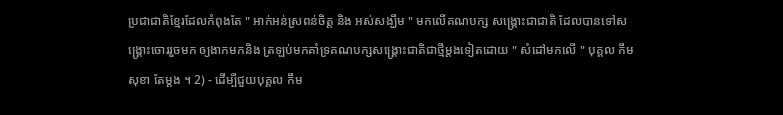ប្រជាជាតិខ្មែរដែលកំពុងតែ " អាក់អន់ស្រពន់ចិត្ដ និង អស់សង្ឃឹម " មកលើគណបក្ស សង្គ្រោះជាជាតិ ដែលបានទៅសង្គ្រោះចោររួចមក ឲ្យងាកមកនិង ត្រឡប់មកគាំទ្រគណបក្សសង្គ្រោះជាតិជាថ្មីម្តងទៀតដោយ " សំដៅមកលើ " បុគ្គល កឹម សុខា តែម្ដង ។ 2) - ដើម្បីជួយបុគ្គល កឹម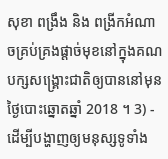សុខា ពង្រឹង និង ពង្រីកអំណាចគ្រប់គ្រងផ្ដាច់មុខនៅក្នុងគណបក្សសង្គ្រោះជាតិឲ្យបាននៅមុនថ្ងៃបោះឆ្នោតឆ្នាំ 2018 ។ 3) - ដើម្បីបង្ហាញឲ្យមនុស្សទូទាំង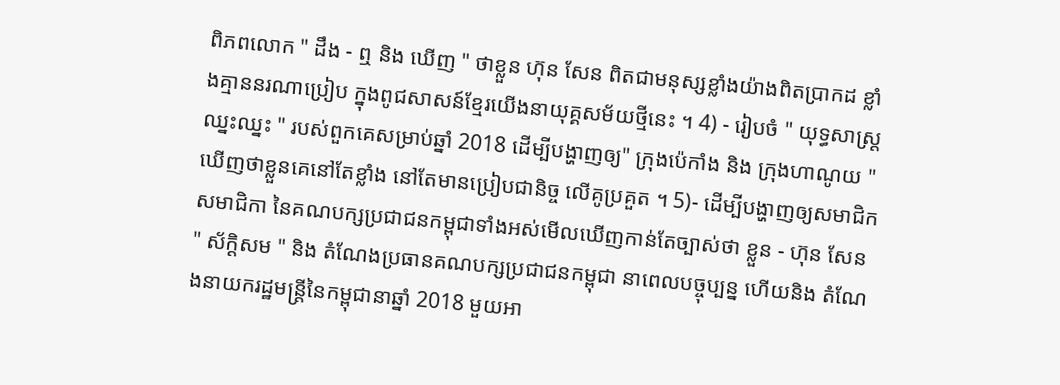ពិភពលោក " ដឹង - ឮ និង ឃើញ " ថាខ្លួន ហ៊ុន សែន ពិតជាមនុស្សខ្លាំងយ៉ាងពិតប្រាកដ ខ្លាំងគ្មាននរណាប្រៀប ក្នុងពូជសាសន៍ខ្មែរយើងនាយុគ្គសម័យថ្មីនេះ ។ 4) - រៀបចំ " យុទ្ធសាស្ដ្រ ឈ្នះឈ្នះ " របស់ពួកគេសម្រាប់ឆ្នាំ 2018 ដើម្បីបង្ហាញឲ្យ" ក្រុងប៉េកាំង និង ក្រុងហាណូយ " ឃើញថាខ្លួនគេនៅតែខ្លាំង នៅតែមានប្រៀបជានិច្ច លើគូប្រគួត ។ 5)- ដើម្បីបង្ហាញឲ្យសមាជិក សមាជិកា នៃគណបក្សប្រជាជនកម្ពុជាទាំងអស់មើលឃើញកាន់តែច្បាស់ថា ខ្លួន - ហ៊ុន សែន " ស័ក្ដិសម " និង តំណែងប្រធានគណបក្សប្រជាជនកម្ពុជា នាពេលបច្ចុប្បន្ន ហើយនិង តំណែងនាយករដ្ឋមន្រ្ដីនៃកម្ពុជានាឆ្នាំ 2018 មួយអា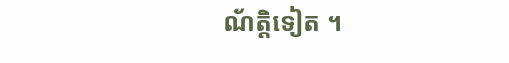ណ័ត្ដិទៀត ។